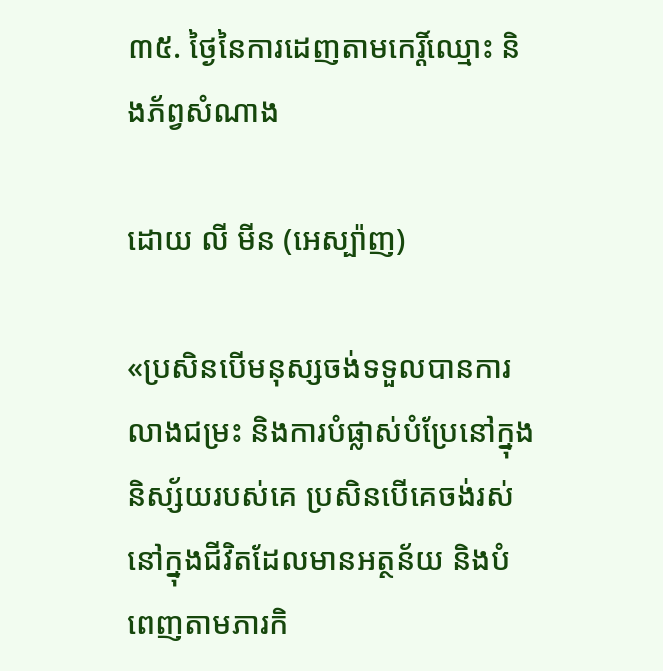៣៥. ថ្ងៃនៃការដេញតាមកេរ្តិ៍ឈ្មោះ និងភ័ព្វសំណាង

ដោយ លី មីន (អេស្ប៉ាញ)

«ប្រសិនបើមនុស្សចង់ទទួលបានការលាងជម្រះ និងការបំផ្លាស់បំប្រែនៅក្នុងនិស្ស័យរបស់គេ ប្រសិនបើគេចង់រស់នៅក្នុងជីវិតដែលមានអត្ថន័យ និងបំពេញតាមភារកិ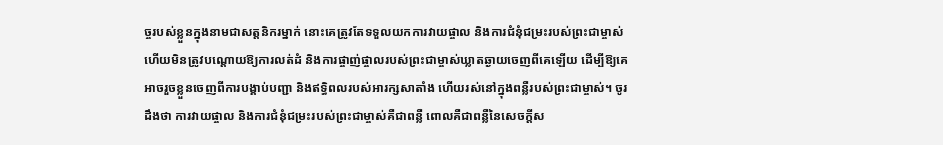ច្ចរបស់ខ្លួនក្នុងនាមជាសត្តនិករម្នាក់ នោះគេត្រូវតែទទួលយកការវាយផ្ចាល និងការជំនុំជម្រះរបស់ព្រះជាម្ចាស់ ហើយមិនត្រូវបណ្ដោយឱ្យការលត់ដំ និងការផ្ចាញ់ផ្ចាលរបស់ព្រះជាម្ចាស់ឃ្លាតឆ្ងាយចេញពីគេឡើយ ដើម្បីឱ្យគេអាចរួចខ្លួនចេញពីការបង្គាប់បញ្ជា និងឥទ្ធិពលរបស់អារក្សសាតាំង ហើយរស់នៅក្នុងពន្លឺរបស់ព្រះជាម្ចាស់។ ចូរដឹងថា ការវាយផ្ចាល និងការជំនុំជម្រះរបស់ព្រះជាម្ចាស់គឺជាពន្លឺ ពោលគឺជាពន្លឺនៃសេចក្តីស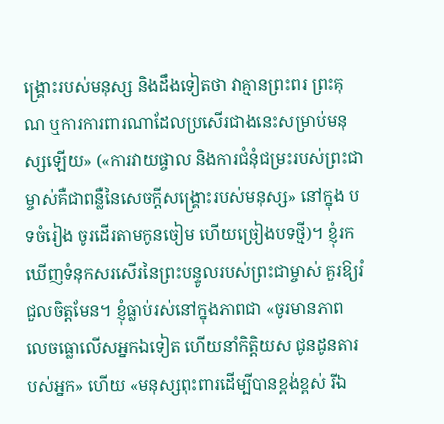ង្រ្គោះរបស់មនុស្ស និងដឹងទៀតថា វាគ្មានព្រះពរ ព្រះគុណ ឬការការពារណាដែលប្រសើរជាងនេះសម្រាប់មនុស្សឡើយ» («ការវាយផ្ចាល និងការជំនុំជម្រះរបស់ព្រះជាម្ចាស់គឺជាពន្លឺនៃសេចក្តីសង្រ្គោះរបស់មនុស្ស» នៅក្នុង បទចំរៀង ចូរដើរតាមកូនចៀម ហើយច្រៀងបទថ្មី)។ ខ្ញុំរកឃើញទំនុកសរសើរនៃព្រះបន្ទូលរបស់ព្រះជាម្ចាស់ គួរឱ្យរំជួលចិត្តមែន។ ខ្ញុំធ្លាប់រស់នៅក្នុងភាពជា «ចូរមានភាពលេចធ្លោលើសអ្នកឯទៀត ហើយនាំកិត្តិយស ជូនដូនតារបស់អ្នក» ហើយ «មនុស្សពុះពារដើម្បីបានខ្ពង់ខ្ពស់ រីឯ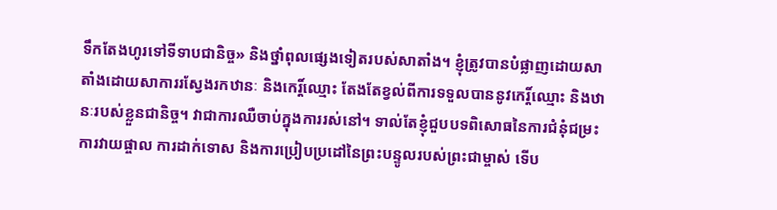ទឹកតែងហូរទៅទីទាបជានិច្ច» និងថ្នាំពុលផ្សេងទៀតរបស់សាតាំង។ ខ្ញុំត្រូវបានបំផ្លាញដោយសាតាំងដោយសាការរស្វែងរកឋានៈ និងកេរ្ដិ៍ឈ្មោះ តែងតែខ្វល់ពីការទទួលបាននូវកេរ្ដិ៍ឈ្មោះ និងឋានៈរបស់ខ្លួនជានិច្ច។ វាជាការឈឺចាប់ក្នុងការរស់នៅ។ ទាល់តែខ្ញុំជួបបទពិសោធនៃការជំនុំជម្រះ ការវាយផ្ចាល ការដាក់ទោស និងការប្រៀបប្រដៅនៃព្រះបន្ទូលរបស់ព្រះជាម្ចាស់ ទើប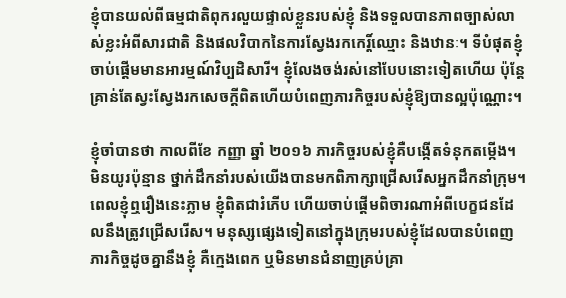ខ្ញុំបានយល់ពីធម្មជាតិពុករលួយផ្ទាល់ខ្លួនរបស់ខ្ញុំ និងទទួលបានភាពច្បាស់លាស់ខ្លះអំពីសារជាតិ និងផលវិបាកនៃការស្វែងរកកេរ្ដិ៍ឈ្មោះ និងឋានៈ។ ទីបំផុតខ្ញុំចាប់ផ្តើមមានអារម្មណ៍វិប្បដិសារី។ ខ្ញុំលែងចង់រស់នៅបែបនោះទៀតហើយ ប៉ុន្តែគ្រាន់តែស្វះស្វែងរកសេចក្ដីពិតហើយបំពេញភារកិច្ចរបស់ខ្ញុំឱ្យបានល្អប៉ុណ្ណោះ។

ខ្ញុំចាំបានថា កាលពីខែ កញ្ញា ឆ្នាំ ២០១៦ ភារកិច្ចរបស់ខ្ញុំគឺបង្កើតទំនុកតម្កើង។ មិនយូរប៉ុន្មាន ថ្នាក់ដឹកនាំរបស់យើងបានមកពិភាក្សាជ្រើសរើសអ្នកដឹកនាំក្រុម។ ពេលខ្ញុំឮរឿងនេះភ្លាម ខ្ញុំពិតជារំភើប ហើយចាប់ផ្តើមពិចារណាអំពីបេក្ខជនដែលនឹងត្រូវជ្រើសរើស។ មនុស្សផ្សេងទៀតនៅក្នុងក្រុមរបស់ខ្ញុំដែលបានបំពេញភារកិច្ចដូចគ្នានឹងខ្ញុំ គឺក្មេងពេក ឬមិនមានជំនាញគ្រប់គ្រា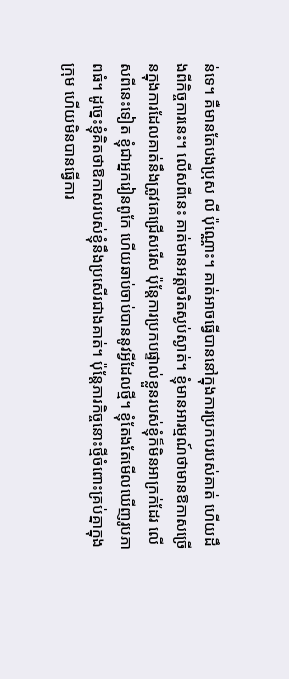ន់ទេ។ គឺមានតែបងប្រុស លី ប៉ុណ្ណោះ។ គាត់អាចធ្វើបាននៅក្នុងការប្រកបរបស់គាត់ ហើយដឹងពីកិច្ចការនេះ។ លើសពីនេះ គាត់មានអត្តចរិតស្ងប់ស្ងាត់។ ខ្ញុំមានអារម្មណ៍ថាមានឱកាសច្រើនក្នុងការដែលគាត់នឹងត្រូវគេជ្រើសរើស ប៉ុន្តែការប្រកបផ្ទាល់ខ្លួនរបស់ខ្ញុំក៏មិនអាក្រក់ដែរ លើសពីនេះទៀត ខ្ញុំជាអ្នករៀនពូកែ ហើយឆាប់ចាប់បាននូវអ្វីដែលថ្មី។ ខ្ញុំតែងតែមើលឃើញរូបភាពធំ។ ដូច្នេះខ្ញុំគិតថាឱកាសរបស់ខ្ញុំនឹងប្រសើរជាងគាត់។ ប៉ុន្ដែភារកិច្ចនោះថ្មីចំពោះគ្រប់គ្នាក្នុងក្រុម ហើយមិនបានធ្វើការ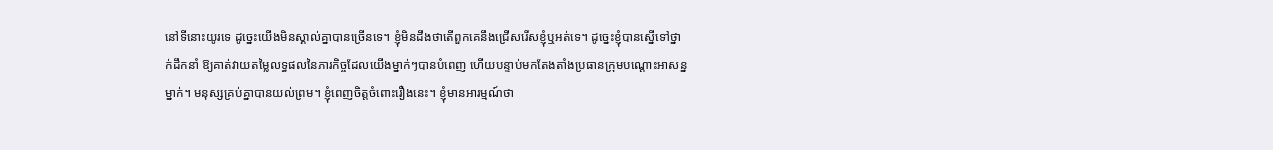នៅទីនោះយូរទេ ដូច្នេះយើងមិនស្គាល់គ្នាបានច្រើនទេ។ ខ្ញុំមិនដឹងថាតើពួកគេនឹងជ្រើសរើសខ្ញុំឬអត់ទេ។ ដូច្នេះខ្ញុំបានស្នើទៅថ្នាក់ដឹកនាំ ឱ្យគាត់វាយតម្លៃលទ្ធផលនៃភារកិច្ចដែលយើងម្នាក់ៗបានបំពេញ ហើយបន្ទាប់មកតែងតាំងប្រធានក្រុមបណ្តោះអាសន្នម្នាក់។ មនុស្សគ្រប់គ្នាបានយល់ព្រម។ ខ្ញុំពេញចិត្តចំពោះរឿងនេះ។ ខ្ញុំមានអារម្មណ៍ថា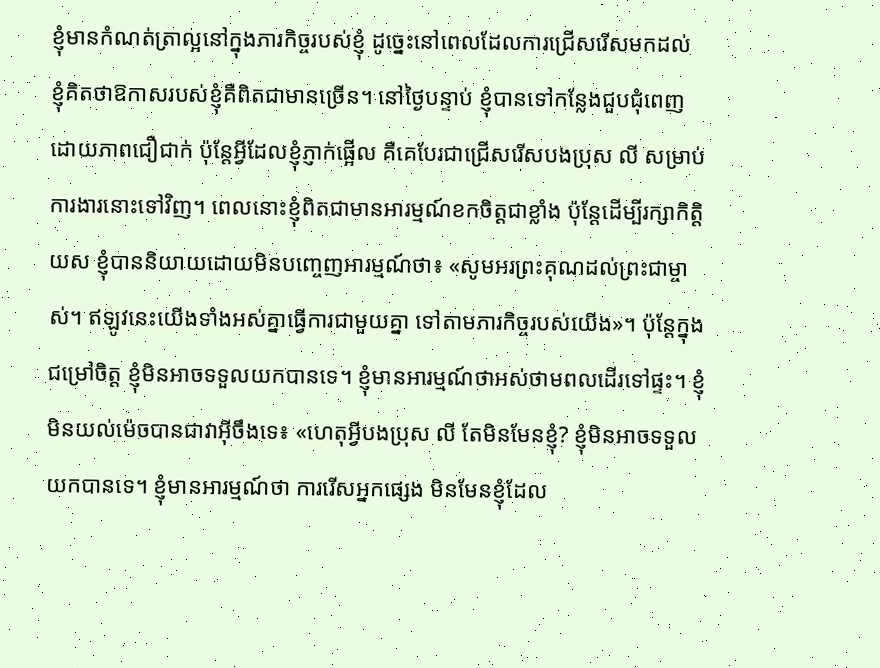ខ្ញុំមានកំណត់ត្រាល្អនៅក្នុងភារកិច្ចរបស់ខ្ញុំ ដូច្នេះនៅពេលដែលការជ្រើសរើសមកដល់ ខ្ញុំគិតថាឱកាសរបស់ខ្ញុំគឺពិតជាមានច្រើន។ នៅថ្ងៃបន្ទាប់ ខ្ញុំបានទៅកន្លែងជួបជុំពេញដោយភាពជឿជាក់ ប៉ុន្តែអ្វីដែលខ្ញុំភ្ញាក់ផ្អើល គឺគេបែរជាជ្រើសរើសបងប្រុស លី សម្រាប់ការងារនោះទៅវិញ។ ពេលនោះខ្ញុំពិតជាមានអារម្មណ៍ខកចិត្តជាខ្លាំង ប៉ុន្តែដើម្បីរក្សាកិត្តិយស ខ្ញុំបាននិយាយដោយមិនបញ្ចេញអារម្មណ៍ថា៖ «សូមអរព្រះគុណដល់ព្រះជាម្ចាស់។ ឥឡូវនេះយើងទាំងអស់គ្នាធ្វើការជាមួយគ្នា ទៅតាមភារកិច្ចរបស់យើង»។ ប៉ុន្តែក្នុងជម្រៅចិត្ត ខ្ញុំមិនអាចទទួលយកបានទេ។ ខ្ញុំមានអារម្មណ៍ថាអស់ថាមពលដើរទៅផ្ទះ។ ខ្ញុំមិនយល់ម៉េចបានជាវាអ៊ីចឹងទេ៖ «ហេតុអ្វីបងប្រុស លី តែមិនមែនខ្ញុំ? ខ្ញុំមិនអាចទទួលយកបានទេ។ ខ្ញុំមានអារម្មណ៍ថា ការរើសអ្នកផ្សេង មិនមែនខ្ញុំដែល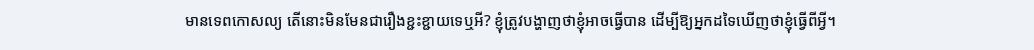មានទេពកោសល្យ តើនោះមិនមែនជារឿងខ្ជះខ្ជាយទេឬអី? ខ្ញុំត្រូវបង្ហាញថាខ្ញុំអាចធ្វើបាន ដើម្បីឱ្យអ្នកដទៃឃើញថាខ្ញុំធ្វើពីអ្វី។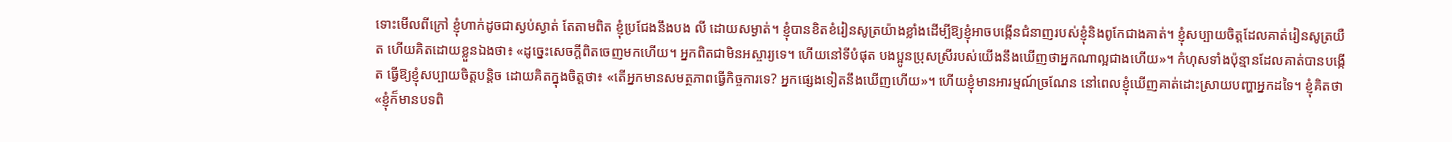ទោះមើលពីក្រៅ ខ្ញុំហាក់ដូចជាស្ងប់ស្ងាត់ តែតាមពិត ខ្ញុំប្រជែងនឹងបង លី ដោយសម្ងាត់។ ខ្ញុំបានខិតខំរៀនសូត្រយ៉ាងខ្លាំងដើម្បីឱ្យខ្ញុំអាចបង្កើនជំនាញរបស់ខ្ញុំនិងពូកែជាងគាត់។ ខ្ញុំសប្បាយចិត្តដែលគាត់រៀនសូត្រយឺត ហើយគិតដោយខ្លួនឯងថា៖ «ដូច្នេះសេចក្ដីពិតចេញមកហើយ។ អ្នកពិតជាមិនអស្ចារ្យទេ។ ហើយនៅទីបំផុត បងប្អូនប្រុសស្រីរបស់យើងនឹងឃើញថាអ្នកណាល្អជាងហើយ»។ កំហុសទាំងប៉ុន្មានដែលគាត់បានបង្កើត ធ្វើឱ្យខ្ញុំសប្បាយចិត្តបន្តិច ដោយគិតក្នុងចិត្តថា៖ «តើអ្នកមានសមត្ថភាពធ្វើកិច្ចការទេ? អ្នកផ្សេងទៀតនឹងឃើញហើយ»។ ហើយខ្ញុំមានអារម្មណ៍ច្រណែន នៅពេលខ្ញុំឃើញគាត់ដោះស្រាយបញ្ហាអ្នកដទៃ។ ខ្ញុំគិតថា «ខ្ញុំក៏មានបទពិ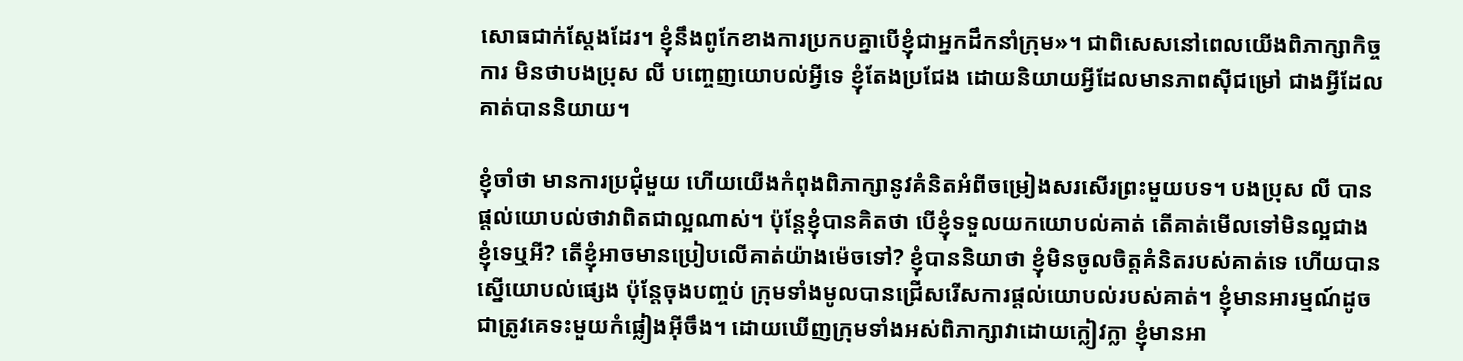សោធជាក់ស្តែងដែរ។ ខ្ញុំនឹងពូកែខាងការប្រកបគ្នាបើខ្ញុំជាអ្នកដឹកនាំក្រុម»។ ជាពិសេសនៅពេលយើងពិភាក្សាកិច្ចការ មិនថាបងប្រុស លី បញ្ចេញយោបល់អ្វីទេ ខ្ញុំតែងប្រជែង ដោយនិយាយអ្វីដែលមានភាពស៊ីជម្រៅ ជាងអ្វីដែលគាត់បាននិយាយ។

ខ្ញុំចាំថា មានការប្រជុំមួយ ហើយយើងកំពុងពិភាក្សានូវគំនិតអំពីចម្រៀងសរសើរព្រះមួយបទ។ បងប្រុស លី បានផ្តល់យោបល់ថាវាពិតជាល្អណាស់។ ប៉ុន្តែខ្ញុំបានគិតថា បើខ្ញុំទទួលយកយោបល់គាត់ តើគាត់មើលទៅមិនល្អជាងខ្ញុំទេឬអី? តើខ្ញុំអាចមានប្រៀបលើគាត់យ៉ាងម៉េចទៅ? ខ្ញុំបាននិយាថា ខ្ញុំមិនចូលចិត្តគំនិតរបស់គាត់ទេ ហើយបានស្នើយោបល់ផ្សេង ប៉ុន្តែចុងបញ្ចប់ ក្រុមទាំងមូលបានជ្រើសរើសការផ្តល់យោបល់របស់គាត់។ ខ្ញុំមានអារម្មណ៍ដូចជាត្រូវគេទះមួយកំផ្លៀងអ៊ីចឹង។ ដោយឃើញក្រុមទាំងអស់ពិភាក្សាវាដោយក្លៀវក្លា ខ្ញុំមានអា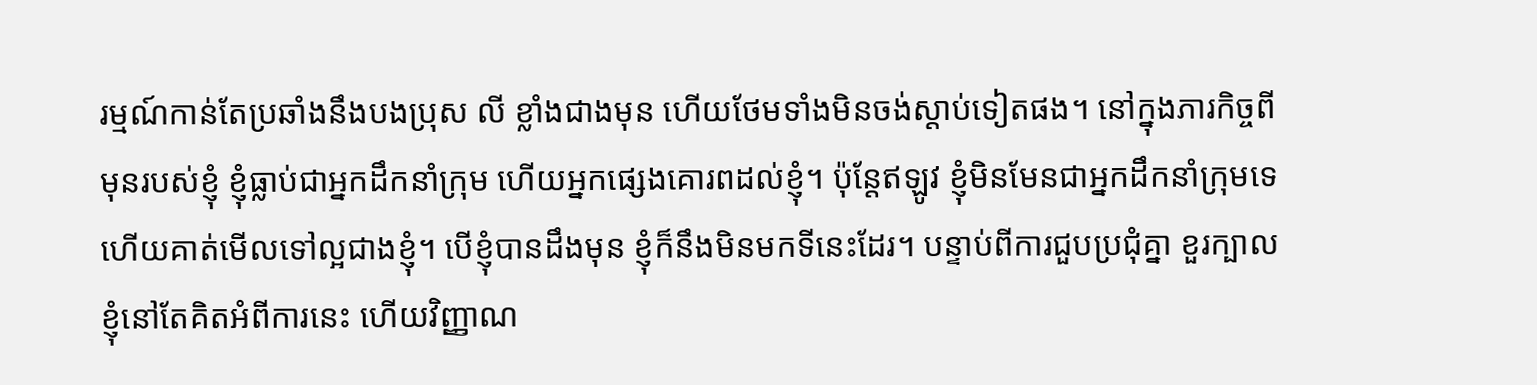រម្មណ៍កាន់តែប្រឆាំងនឹងបងប្រុស លី ខ្លាំងជាងមុន ហើយថែមទាំងមិនចង់ស្តាប់ទៀតផង។ នៅក្នុងភារកិច្ចពីមុនរបស់ខ្ញុំ ខ្ញុំធ្លាប់ជាអ្នកដឹកនាំក្រុម ហើយអ្នកផ្សេងគោរពដល់ខ្ញុំ។ ប៉ុន្តែឥឡូវ ខ្ញុំមិនមែនជាអ្នកដឹកនាំក្រុមទេហើយគាត់មើលទៅល្អជាងខ្ញុំ។ បើខ្ញុំបានដឹងមុន ខ្ញុំក៏នឹងមិនមកទីនេះដែរ។ បន្ទាប់ពីការជួបប្រជុំគ្នា ខួរក្បាលខ្ញុំនៅតែគិតអំពីការនេះ ហើយវិញ្ញាណ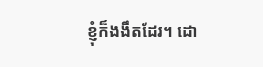ខ្ញុំក៏ងងឹតដែរ។ ដោ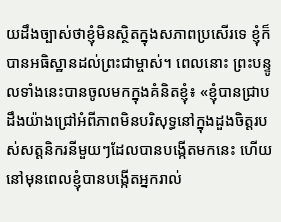យដឹងច្បាស់ថាខ្ញុំមិនស្ថិតក្នុងសភាពប្រសើរទេ ខ្ញុំក៏បានអធិស្ឋានដល់ព្រះជាម្ចាស់។ ពេលនោះ ព្រះបន្ទូលទាំងនេះបានចូលមកក្នុងគំនិតខ្ញុំ៖ «ខ្ញុំបានជ្រាបដឹងយ៉ាងជ្រៅអំពីភាពមិនបរិសុទ្ធនៅក្នុងដួងចិត្តរបស់សត្តនិករនីមួយៗដែលបានបង្កើតមកនេះ ហើយនៅមុនពេលខ្ញុំបានបង្កើតអ្នករាល់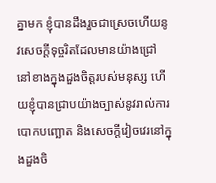គ្នាមក ខ្ញុំបានដឹងរួចជាស្រេចហើយនូវសេចក្ដីទុច្ចរិតដែលមានយ៉ាងជ្រៅនៅខាងក្នុងដួងចិត្តរបស់មនុស្ស ហើយខ្ញុំបានជ្រាបយ៉ាងច្បាស់នូវរាល់ការបោកបញ្ឆោត និងសេចក្ដីវៀចវេរនៅក្នុងដួងចិ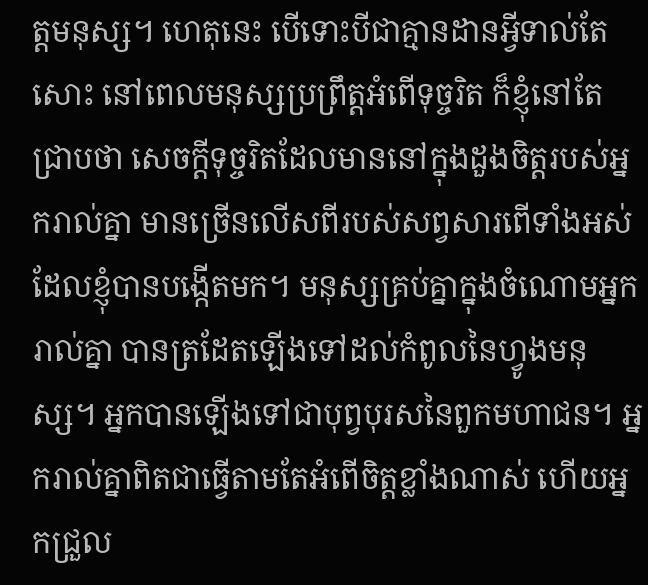ត្តមនុស្ស។ ហេតុនេះ បើទោះបីជាគ្មានដានអ្វីទាល់តែសោះ នៅពេលមនុស្សប្រព្រឹត្តអំពើទុច្ចរិត ក៏ខ្ញុំនៅតែជ្រាបថា សេចក្ដីទុច្ចរិតដែលមាននៅក្នុងដួងចិត្តរបស់អ្នករាល់គ្នា មានច្រើនលើសពីរបស់សព្វសារពើទាំងអស់ ដែលខ្ញុំបានបង្កើតមក។ មនុស្សគ្រប់គ្នាក្នុងចំណោមអ្នករាល់គ្នា បានត្រដែតឡើងទៅដល់កំពូលនៃហ្វូងមនុស្ស។ អ្នកបានឡើងទៅជាបុព្វបុរសនៃពួកមហាជន។ អ្នករាល់គ្នាពិតជាធ្វើតាមតែអំពើចិត្តខ្លាំងណាស់ ហើយអ្នកជ្រួល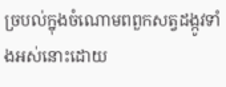ច្របល់ក្នុងចំណោមពពួកសត្វដង្កូវទាំងអស់នោះដោយ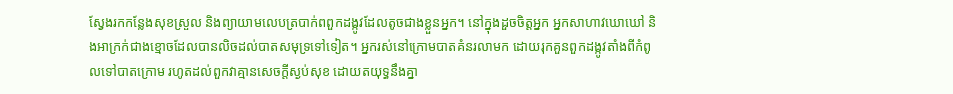ស្វែងរកកន្លែងសុខស្រួល និងព្យាយាមលេបត្របាក់ពពួកដង្កូវដែលតូចជាងខ្លួនអ្នក។ នៅក្នុងដួចចិត្តអ្នក អ្នកសាហាវឃោឃៅ និងអាក្រក់ជាងខ្មោចដែលបានលិចដល់បាតសមុទ្រទៅទៀត។ អ្នករស់នៅក្រោមបាតគំនរលាមក ដោយរុកគួនពួកដង្កូវតាំងពីកំពូលទៅបាតក្រោម រហូតដល់ពួកវាគ្មានសេចក្ដីស្ងប់សុខ ដោយតយុទ្ធនឹងគ្នា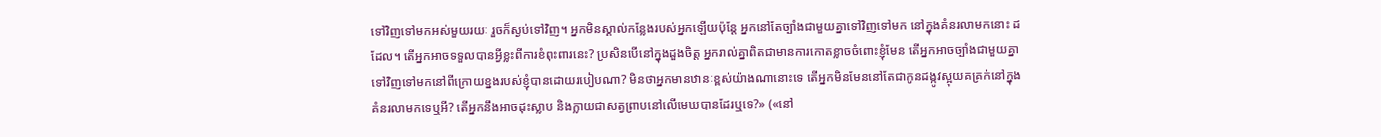ទៅវិញទៅមកអស់មួយរយៈ រួចក៏ស្ងប់ទៅវិញ។ អ្នកមិនស្គាល់កន្លែងរបស់អ្នកឡើយប៉ុន្តែ អ្នកនៅតែច្បាំងជាមួយគ្នាទៅវិញទៅមក នៅក្នុងគំនរលាមកនោះ ដដែល។ តើអ្នកអាចទទួលបានអ្វីខ្លះពីការខំពុះពារនេះ? ប្រសិនបើនៅក្នុងដួងចិត្ត អ្នករាល់គ្នាពិតជាមានការកោតខ្លាចចំពោះខ្ញុំមែន តើអ្នកអាចច្បាំងជាមួយគ្នាទៅវិញទៅមកនៅពីក្រោយខ្នងរបស់ខ្ញុំបានដោយរបៀបណា? មិនថាអ្នកមានឋានៈខ្ពស់យ៉ាងណានោះទេ តើអ្នកមិនមែននៅតែជាកូនដង្កូវស្អុយគគ្រក់នៅក្នុងគំនរលាមកទេឬអី? តើអ្នកនឹងអាចដុះស្លាប និងក្លាយជាសត្វព្រាបនៅលើមេឃបានដែរឬទេ?» («នៅ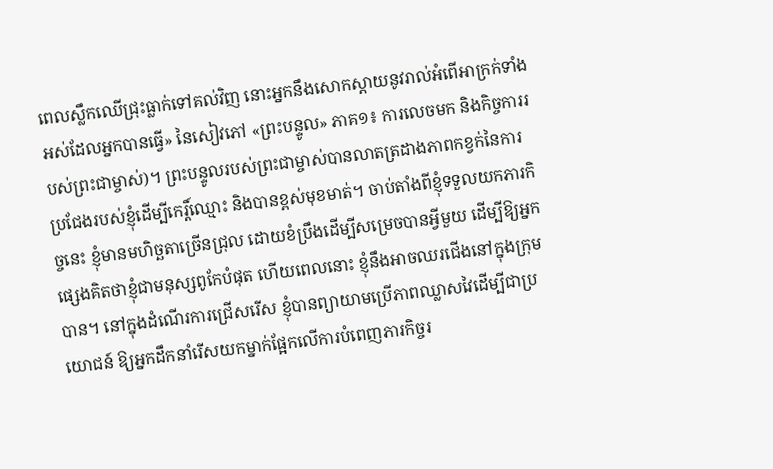ពេលស្លឹកឈើជ្រុះធ្លាក់ទៅគល់វិញ នោះអ្នកនឹងសោកស្ដាយនូវរាល់អំពើអាក្រក់ទាំងអស់ដែលអ្នកបានធ្វើ» នៃសៀវភៅ «ព្រះបន្ទូល» ភាគ១៖ ការលេចមក និងកិច្ចការរបស់ព្រះជាម្ចាស់)។ ព្រះបន្ទូលរបស់ព្រះជាម្ចាស់បានលាតត្រដាងភាពកខ្វក់នៃការប្រជែងរបស់ខ្ញុំដើម្បីកេរ្ដិ៍ឈ្មោះ និងបានខ្ពស់មុខមាត់។ ចាប់តាំងពីខ្ញុំទទួលយកភារកិច្ចនេះ ខ្ញុំមានមហិច្ឆតាច្រើនជ្រុល ដោយខំប្រឹងដើម្បីសម្រេចបានអ្វីមួយ ដើម្បីឱ្យអ្នកផ្សេងគិតថាខ្ញុំជាមនុស្សពូកែបំផុត ហើយពេលនោះ ខ្ញុំនឹងអាចឈរជើងនៅក្នុងក្រុមបាន។ នៅក្នុងដំណើរការជ្រើសរើស ខ្ញុំបានព្យាយាមប្រើភាពឈ្លាសវៃដើម្បីជាប្រយោជន៍ ឱ្យអ្នកដឹកនាំរើសយកម្នាក់ផ្អែកលើការបំពេញភារកិច្ចរ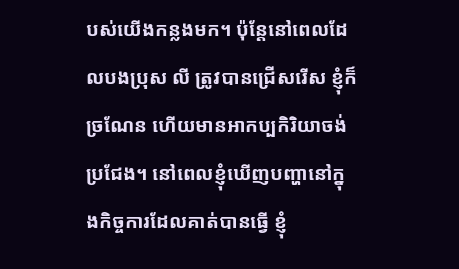បស់យើងកន្លងមក។ ប៉ុន្តែនៅពេលដែលបងប្រុស លី ត្រូវបានជ្រើសរើស ខ្ញុំក៏ច្រណែន ហើយមានអាកប្បកិរិយាចង់ប្រជែង។ នៅពេលខ្ញុំឃើញបញ្ហានៅក្នុងកិច្ចការដែលគាត់បានធ្វើ ខ្ញុំ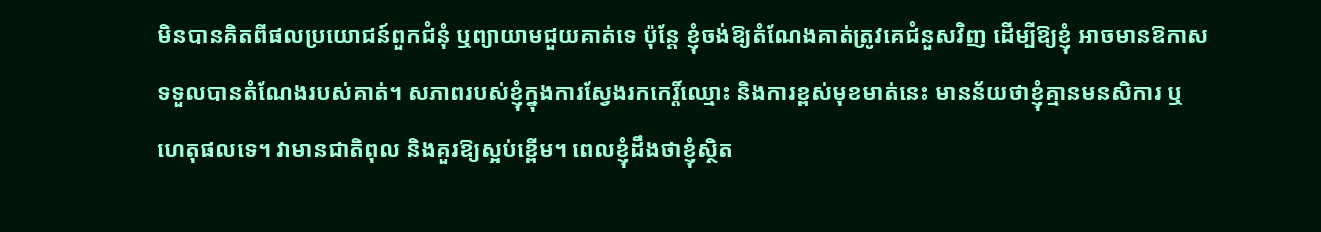មិនបានគិតពីផលប្រយោជន៍ពួកជំនុំ ឬព្យាយាមជួយគាត់ទេ ប៉ុន្តែ ខ្ញុំចង់ឱ្យតំណែងគាត់ត្រូវគេជំនួសវិញ ដើម្បីឱ្យខ្ញុំ អាចមានឱកាសទទួលបានតំណែងរបស់គាត់។ សភាពរបស់ខ្ញុំក្នុងការស្វែងរកកេរ្ដិ៍ឈ្មោះ និងការខ្ពស់មុខមាត់នេះ មានន័យថាខ្ញុំគ្មានមនសិការ ឬហេតុផលទេ។ វាមានជាតិពុល និងគួរឱ្យស្អប់ខ្ពើម។ ពេលខ្ញុំដឹងថាខ្ញុំស្ថិត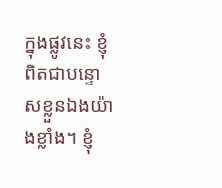ក្នុងផ្លូវនេះ ខ្ញុំពិតជាបន្ទោសខ្លួនឯងយ៉ាងខ្លាំង។ ខ្ញុំ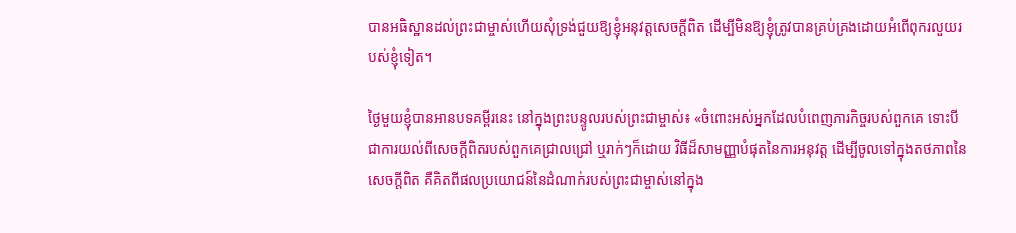បានអធិស្ឋានដល់ព្រះជាម្ចាស់ហើយសុំទ្រង់ជួយឱ្យខ្ញុំអនុវត្តសេចក្តីពិត ដើម្បីមិនឱ្យខ្ញុំត្រូវបានគ្រប់គ្រងដោយអំពើពុករលួយរបស់ខ្ញុំទៀត។

ថ្ងៃមួយខ្ញុំបានអានបទគម្ពីរនេះ នៅក្នុងព្រះបន្ទូលរបស់ព្រះជាម្ចាស់៖ «ចំពោះអស់អ្នកដែលបំពេញភារកិច្ចរបស់ពួកគេ ទោះបីជាការយល់ពីសេចក្ដីពិតរបស់ពួកគេជ្រាលជ្រៅ ឬរាក់ៗក៏ដោយ វិធីដ៏សាមញ្ញាបំផុតនៃការអនុវត្ត ដើម្បីចូលទៅក្នុងតថភាពនៃសេចក្ដីពិត គឺគិតពីផលប្រយោជន៍នៃដំណាក់របស់ព្រះជាម្ចាស់នៅក្នុង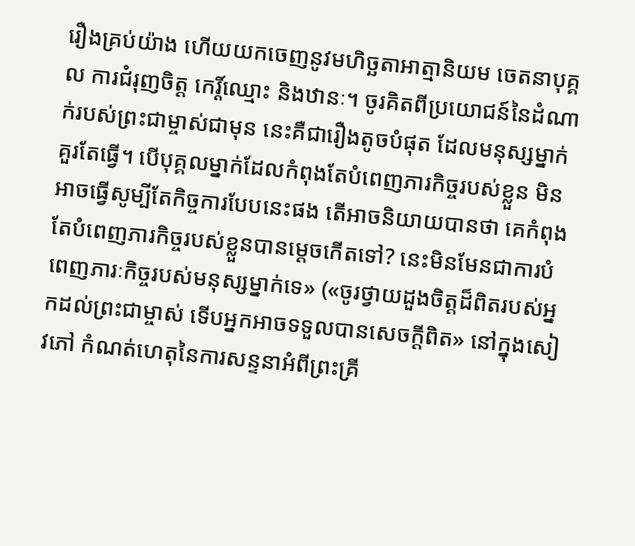រឿងគ្រប់យ៉ាង ហើយយកចេញនូវមហិច្ឆតាអាត្មានិយម ចេតនាបុគ្គល ការជំរុញចិត្ត កេរ្ដិ៍ឈ្មោះ និងឋានៈ។ ចូរគិតពីប្រយោជន៍នៃដំណាក់របស់ព្រះជាម្ចាស់ជាមុន នេះគឺជារឿងតូចបំផុត ដែលមនុស្សម្នាក់គួរតែធ្វើ។ បើបុគ្គលម្នាក់ដែលកំពុងតែបំពេញភារកិច្ចរបស់ខ្លួន មិនអាចធ្វើសូម្បីតែកិច្ចការបែបនេះផង តើអាចនិយាយបានថា គេកំពុងតែបំពេញភារកិច្ចរបស់ខ្លួនបានម្ដេចកើតទៅ? នេះមិនមែនជាការបំពេញភារៈកិច្ចរបស់មនុស្សម្នាក់ទេ» («ចូរថ្វាយដួងចិត្តដ៏ពិតរបស់អ្នកដល់ព្រះជាម្ចាស់ ទើបអ្នកអាចទទួលបានសេចក្តីពិត» នៅក្នុងសៀវភៅ កំណត់ហេតុនៃការសន្ទនាអំពីព្រះគ្រី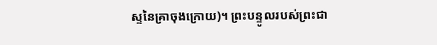ស្ទនៃគ្រាចុងក្រោយ)។ ព្រះបន្ទូលរបស់ព្រះជា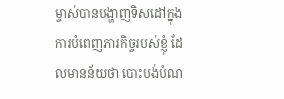ម្ចាស់បានបង្ហាញទិសដៅក្នុងការបំពេញភារកិច្ចរបស់ខ្ញុំ ដែលមានន័យថា បោះបង់បំណ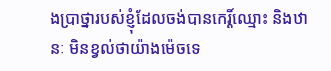ងប្រាថ្នារបស់ខ្ញុំដែលចង់បានកេរ្ដិ៍ឈ្មោះ និងឋានៈ មិនខ្វល់ថាយ៉ាងម៉េចទេ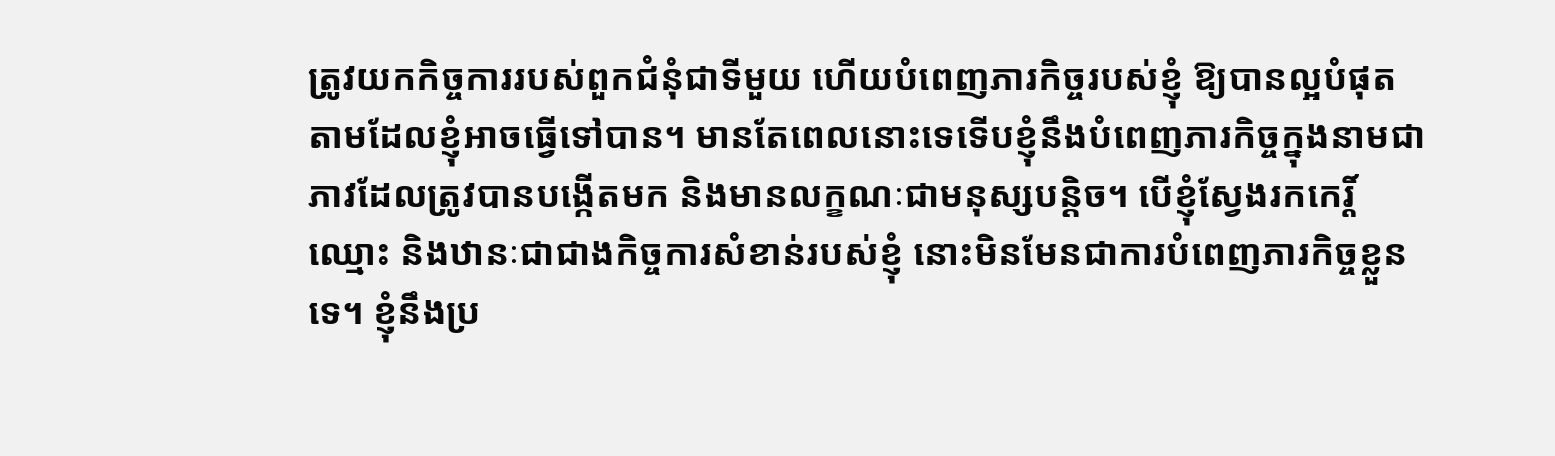ត្រូវយកកិច្ចការរបស់ពួកជំនុំជាទីមួយ ហើយបំពេញភារកិច្ចរបស់ខ្ញុំ ឱ្យបានល្អបំផុតតាមដែលខ្ញុំអាចធ្វើទៅបាន។ មានតែពេលនោះទេទើបខ្ញុំនឹងបំពេញភារកិច្ចក្នុងនាមជាភាវដែលត្រូវបានបង្កើតមក និងមានលក្ខណៈជាមនុស្សបន្ដិច។ បើខ្ញុំស្វែងរកកេរ្ដិ៍ឈ្មោះ និងឋានៈជាជាងកិច្ចការសំខាន់របស់ខ្ញុំ នោះមិនមែនជាការបំពេញភារកិច្ចខ្លួនទេ។ ខ្ញុំនឹងប្រ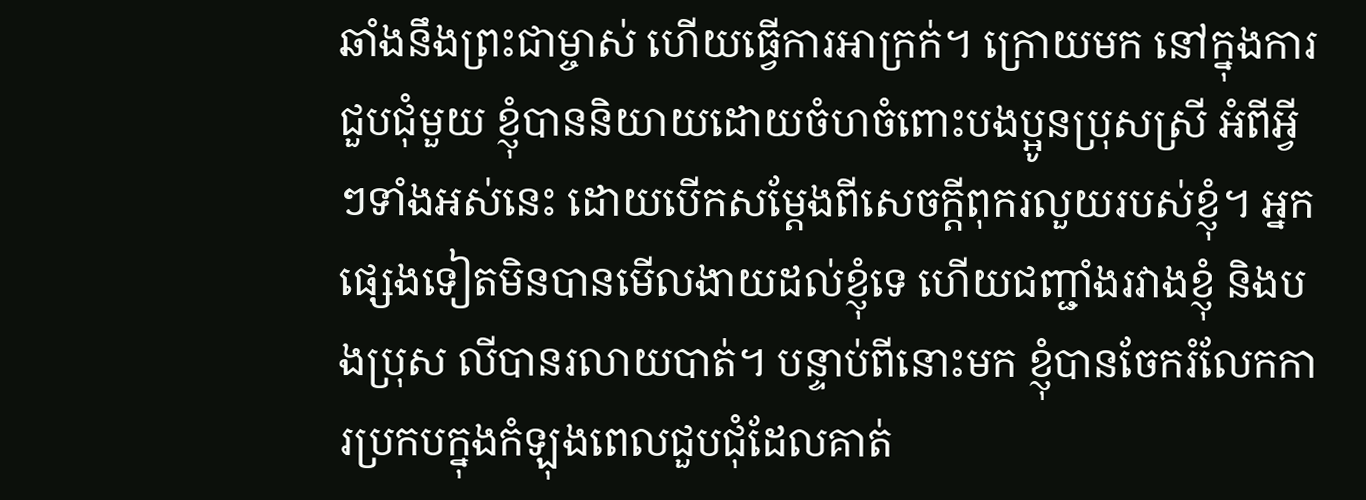ឆាំងនឹងព្រះជាម្ចាស់ ហើយធ្វើការអាក្រក់។ ក្រោយមក នៅក្នុងការជួបជុំមួយ ខ្ញុំបាននិយាយដោយចំហចំពោះបងប្អូនប្រុសស្រី អំពីអ្វីៗទាំងអស់នេះ ដោយបើកសម្ដែងពីសេចក្ដីពុករលួយរបស់ខ្ញុំ។ អ្នកផ្សេងទៀតមិនបានមើលងាយដល់ខ្ញុំទេ ហើយជញ្ជាំងរវាងខ្ញុំ និងបងប្រុស លីបានរលាយបាត់។ បន្ទាប់ពីនោះមក ខ្ញុំបានចែករំលែកការប្រកបក្នុងកំឡុងពេលជួបជុំដែលគាត់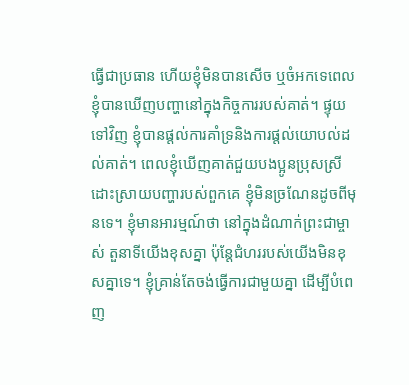ធ្វើជាប្រធាន ហើយខ្ញុំមិនបានសើច ឬចំអកទេពេលខ្ញុំបានឃើញបញ្ហានៅក្នុងកិច្ចការរបស់គាត់។ ផ្ទុយទៅវិញ ខ្ញុំបានផ្តល់ការគាំទ្រនិងការផ្ដល់យោបល់ដល់គាត់។ ពេលខ្ញុំឃើញគាត់ជួយបងប្អូនប្រុសស្រីដោះស្រាយបញ្ហារបស់ពួកគេ ខ្ញុំមិនច្រណែនដូចពីមុនទេ។ ខ្ញុំមានអារម្មណ៍ថា នៅក្នុងដំណាក់ព្រះជាម្ចាស់ តួនាទីយើងខុសគ្នា ប៉ុន្តែជំហររបស់យើងមិនខុសគ្នាទេ។ ខ្ញុំគ្រាន់តែចង់ធ្វើការជាមួយគ្នា ដើម្បីបំពេញ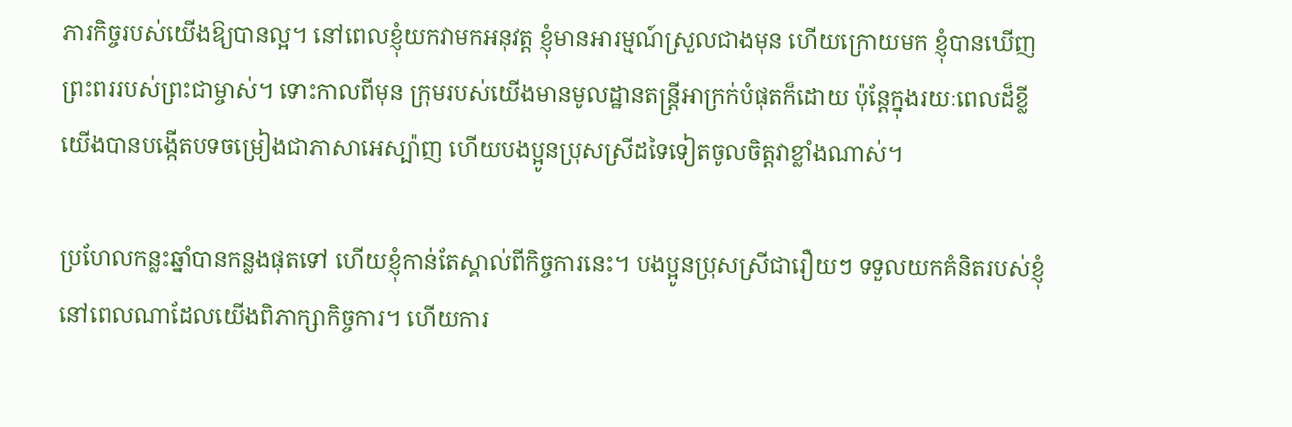ភារកិច្ចរបស់យើងឱ្យបានល្អ។ នៅពេលខ្ញុំយកវាមកអនុវត្ត ខ្ញុំមានអារម្មណ៍ស្រួលជាងមុន ហើយក្រោយមក ខ្ញុំបានឃើញព្រះពររបស់ព្រះជាម្ចាស់។ ទោះកាលពីមុន ក្រុមរបស់យើងមានមូលដ្ឋានតន្ត្រីអាក្រក់បំផុតក៏ដោយ ប៉ុន្តែក្នុងរយៈពេលដ៏ខ្លី យើងបានបង្កើតបទចម្រៀងជាភាសាអេស្ប៉ាញ ហើយបងប្អូនប្រុសស្រីដទៃទៀតចូលចិត្តវាខ្លាំងណាស់។

ប្រហែលកន្លះឆ្នាំបានកន្លងផុតទៅ ហើយខ្ញុំកាន់តែស្គាល់ពីកិច្ចការនេះ។ បងប្អូនប្រុសស្រីជារឿយៗ ទទួលយកគំនិតរបស់ខ្ញុំនៅពេលណាដែលយើងពិភាក្សាកិច្ចការ។ ហើយការ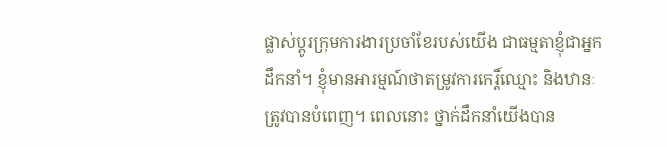ផ្លាស់ប្តូរក្រុមការងារប្រចាំខែរបស់យើង ជាធម្មតាខ្ញុំជាអ្នកដឹកនាំ។ ខ្ញុំមានអារម្មណ៍ថាតម្រូវការកេរ្ដិ៍ឈ្មោះ និងឋានៈត្រូវបានបំពេញ។ ពេលនោះ ថ្នាក់ដឹកនាំយើងបាន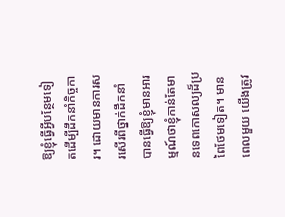ឱ្យខ្ញុំធ្វើអ្វីបន្ថែមទៀតដើម្បីដឹកនាំកិច្ចការ។ ដោយមានការសរសើរពីថ្នាក់ដឹកនាំ បានធ្វើឱ្យខ្ញុំមានអារម្មណ៍ថាខ្ញុំកាន់តែមានទេពកោសល្យដ៏ប្រពៃថែមទៀត។ មានពេលមួយ យើងត្រូវ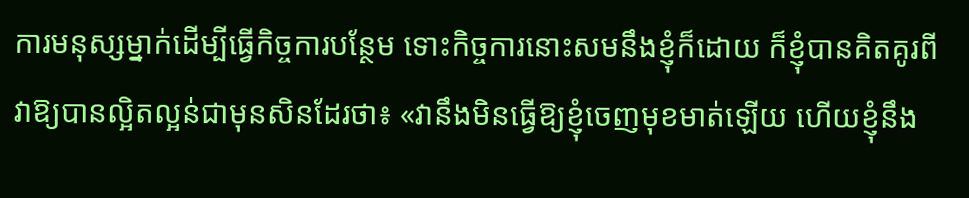ការមនុស្សម្នាក់ដើម្បីធ្វើកិច្ចការបន្ថែម ទោះកិច្ចការនោះសមនឹងខ្ញុំក៏ដោយ ក៏ខ្ញុំបានគិតគូរពីវាឱ្យបានល្អិតល្អន់ជាមុនសិនដែរថា៖ «វានឹងមិនធ្វើឱ្យខ្ញុំចេញមុខមាត់ឡើយ ហើយខ្ញុំនឹង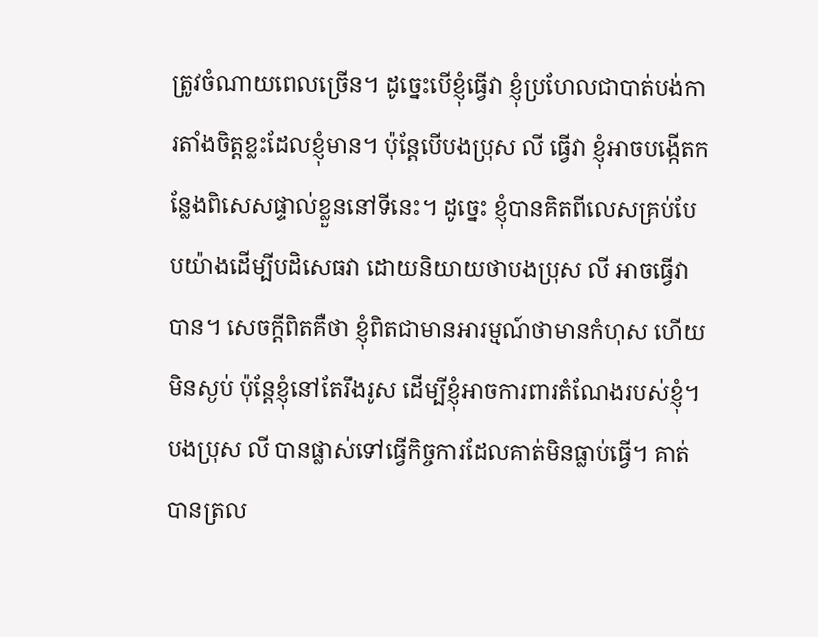ត្រូវចំណាយពេលច្រើន។ ដូច្នេះបើខ្ញុំធ្វើវា ខ្ញុំប្រហែលជាបាត់បង់ការតាំងចិត្តខ្លះដែលខ្ញុំមាន។ ប៉ុន្តែបើបងប្រុស លី ធ្វើវា ខ្ញុំអាចបង្កើតកន្លែងពិសេសផ្ទាល់ខ្លួននៅទីនេះ។ ដូច្នេះ ខ្ញុំបានគិតពីលេសគ្រប់បែបយ៉ាងដើម្បីបដិសេធវា ដោយនិយាយថាបងប្រុស លី អាចធ្វើវាបាន។ សេចក្ដីពិតគឺថា ខ្ញុំពិតជាមានអារម្មណ៍ថាមានកំហុស ហើយមិនស្ងប់ ប៉ុន្តែខ្ញុំនៅតែរឹងរូស ដើម្បីខ្ញុំអាចការពារតំណែងរបស់ខ្ញុំ។ បងប្រុស លី បានផ្លាស់ទៅធ្វើកិច្ចការដែលគាត់មិនធ្លាប់ធ្វើ។ គាត់បានត្រល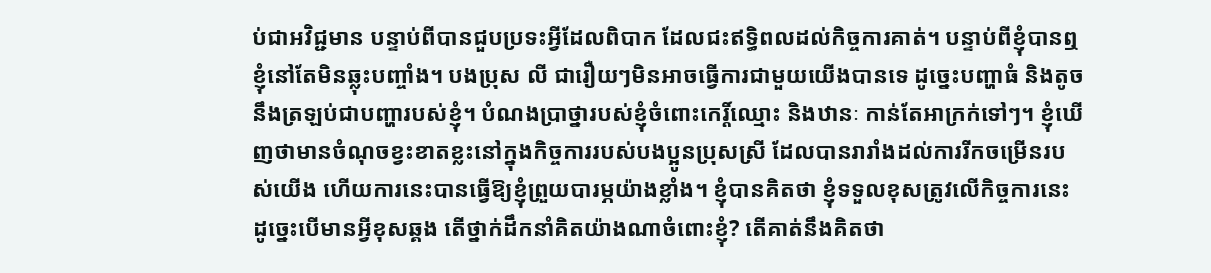ប់ជាអវិជ្ជមាន បន្ទាប់ពីបានជួបប្រទះអ្វីដែលពិបាក ដែលជះឥទ្ធិពលដល់កិច្ចការគាត់។ បន្ទាប់ពីខ្ញុំបានឮ ខ្ញុំនៅតែមិនឆ្លុះបញ្ចាំង។ បងប្រុស លី ជារឿយៗមិនអាចធ្វើការជាមួយយើងបានទេ ដូច្នេះបញ្ហាធំ និងតូចនឹងត្រឡប់ជាបញ្ហារបស់ខ្ញុំ។ បំណងប្រាថ្នារបស់ខ្ញុំចំពោះកេរ្ដិ៍ឈ្មោះ និងឋានៈ កាន់តែអាក្រក់ទៅៗ។ ខ្ញុំឃើញថាមានចំណុចខ្វះខាតខ្លះនៅក្នុងកិច្ចការរបស់បងប្អូនប្រុសស្រី ដែលបានរារាំងដល់ការរីកចម្រើនរបស់យើង ហើយការនេះបានធ្វើឱ្យខ្ញុំព្រួយបារម្ភយ៉ាងខ្លាំង។ ខ្ញុំបានគិតថា ខ្ញុំទទួលខុសត្រូវលើកិច្ចការនេះ ដូច្នេះបើមានអ្វីខុសឆ្គង តើថ្នាក់ដឹកនាំគិតយ៉ាងណាចំពោះខ្ញុំ? តើគាត់នឹងគិតថា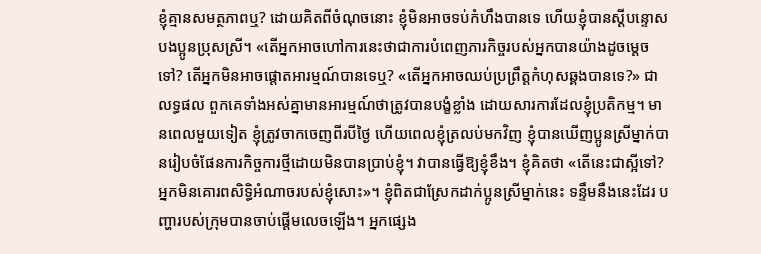ខ្ញុំគ្មានសមត្ថភាពឬ? ដោយគិតពីចំណុចនោះ ខ្ញុំមិនអាចទប់កំហឹងបានទេ ហើយខ្ញុំបានស្តីបន្ទោសបងប្អូនប្រុសស្រី។ «តើអ្នកអាចហៅការនេះថាជាការបំពេញភារកិច្ចរបស់អ្នកបានយ៉ាងដូចម្ដេចទៅ? តើអ្នកមិនអាចផ្តោតអារម្មណ៍បានទេឬ? «តើអ្នកអាចឈប់ប្រព្រឹត្ដកំហុសឆ្គងបានទេ?» ជាលទ្ធផល ពួកគេទាំងអស់គ្នាមានអារម្មណ៍ថាត្រូវបានបង្ខំខ្លាំង ដោយសារការដែលខ្ញុំប្រតិកម្ម។ មានពេលមួយទៀត ខ្ញុំត្រូវចាកចេញពីរបីថ្ងៃ ហើយពេលខ្ញុំត្រលប់មកវិញ ខ្ញុំបានឃើញប្អូនស្រីម្នាក់បានរៀបចំផែនការកិច្ចការថ្មីដោយមិនបានប្រាប់ខ្ញុំ។ វាបានធ្វើឱ្យខ្ញុំខឹង។ ខ្ញុំគិតថា «តើនេះជាស្អីទៅ? អ្នកមិនគោរពសិទ្ធិអំណាចរបស់ខ្ញុំសោះ»។ ខ្ញុំពិតជាស្រែកដាក់ប្អូនស្រីម្នាក់នេះ ទន្ទឹមនឹងនេះដែរ បញ្ហារបស់ក្រុមបានចាប់ផ្តើមលេចឡើង។ អ្នកផ្សេង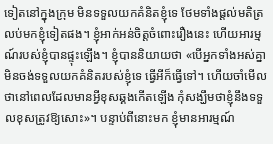ទៀតនៅក្នុងក្រុម មិនទទួលយកគំនិតខ្ញុំទេ ថែមទាំងផ្តល់មតិត្រលប់មកខ្ញុំទៀតផង។ ខ្ញុំអាក់អន់ចិត្តចំពោះរឿងនេះ ហើយអារម្មណ៍របស់ខ្ញុំបានផ្ទុះឡើង។ ខ្ញុំបាននិយាយថា «បើអ្នកទាំងអស់គ្នាមិនចង់ទទួលយកគំនិតរបស់ខ្ញុំទេ ធ្វើអីក៏ធ្វើទៅ។ ហើយចាំមើលថានៅពេលដែលមានអ្វីខុសឆ្គងកើតឡើង កុំសង្ឃឹមថាខ្ញុំនឹងទទួលខុសត្រូវឱ្យសោះ»។ បន្ទាប់ពីនោះមក ខ្ញុំមានអារម្មណ៍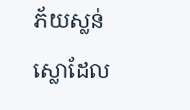ភ័យស្លន់ស្លោដែល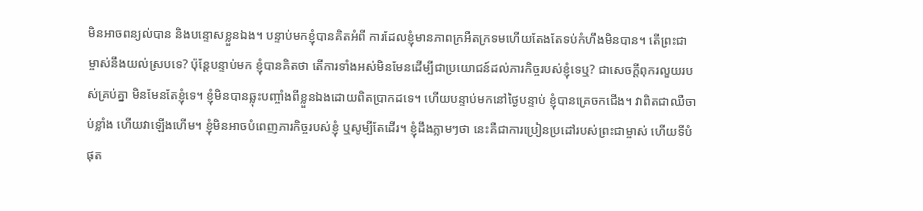មិនអាចពន្យល់បាន និងបន្ទោសខ្លួនឯង។ បន្ទាប់មកខ្ញុំបានគិតអំពី ការដែលខ្ញុំមានភាពក្រអឺតក្រទមហើយតែងតែទប់កំហឹងមិនបាន។ តើព្រះជាម្ចាស់នឹងយល់ស្របទេ? ប៉ុន្តែបន្ទាប់មក ខ្ញុំបានគិតថា តើការទាំងអស់មិនមែនដើម្បីជាប្រយោជន៍ដល់ភារកិច្ចរបស់ខ្ញុំទេឬ? ជាសេចក្ដីពុករលួយរបស់គ្រប់គ្នា មិនមែនតែខ្ញុំទេ។ ខ្ញុំមិនបានឆ្លុះបញ្ចាំងពីខ្លួនឯងដោយពិតប្រាកដទេ។ ហើយបន្ទាប់មកនៅថ្ងៃបន្ទាប់ ខ្ញុំបានគ្រេចកជើង។ វាពិតជាឈឺចាប់ខ្លាំង ហើយវាឡើងហើម។ ខ្ញុំមិនអាចបំពេញភារកិច្ចរបស់ខ្ញុំ ឬសូម្បីតែដើរ។ ខ្ញុំដឹងភ្លាមៗថា នេះគឺជាការប្រៀនប្រដៅរបស់ព្រះជាម្ចាស់ ហើយទីបំផុត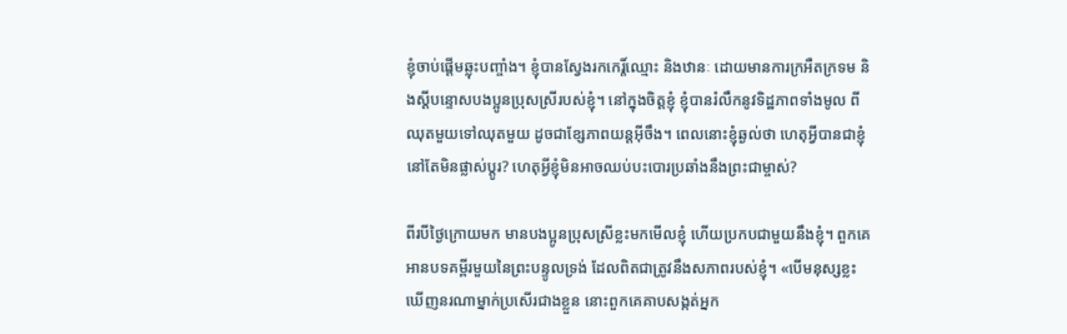ខ្ញុំចាប់ផ្តើមឆ្លុះបញ្ចាំង។ ខ្ញុំបានស្វែងរកកេរ្ដិ៍ឈ្មោះ និងឋានៈ ដោយមានការក្រអឺតក្រទម និងស្ដីបន្ទោសបងប្អូនប្រុសស្រីរបស់ខ្ញុំ។ នៅក្នុងចិត្តខ្ញុំ ខ្ញុំបានរំលឹកនូវទិដ្ឋភាពទាំងមូល ពីឈុតមួយទៅឈុតមួយ ដូចជាខ្សែភាពយន្តអ៊ីចឹង។ ពេលនោះខ្ញុំឆ្ងល់ថា ហេតុអ្វីបានជាខ្ញុំនៅតែមិនផ្លាស់ប្តូរ? ហេតុអ្វីខ្ញុំមិនអាចឈប់បះបោរប្រឆាំងនឹងព្រះជាម្ចាស់?

ពីរបីថ្ងៃក្រោយមក មានបងប្អូនប្រុសស្រីខ្លះមកមើលខ្ញុំ ហើយប្រកបជាមួយនឹងខ្ញុំ។ ពួកគេអានបទគម្ពីរមួយនៃព្រះបន្ទូលទ្រង់ ដែលពិតជាត្រូវនឹងសភាពរបស់ខ្ញុំ។ «បើមនុស្សខ្លះឃើញនរណាម្នាក់ប្រសើរជាងខ្លួន នោះពួកគេគាបសង្កត់អ្នក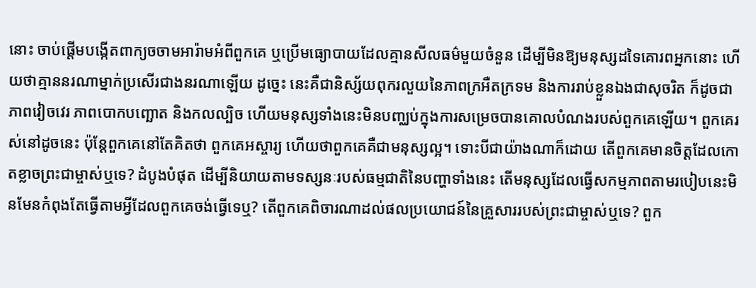នោះ ចាប់ផ្ដើមបង្កើតពាក្យចចាមអារ៉ាមអំពីពួកគេ ឬប្រើមធ្យោបាយដែលគ្មានសីលធម៌មួយចំនួន ដើម្បីមិនឱ្យមនុស្សដទៃគោរពអ្នកនោះ ហើយថាគ្មាននរណាម្នាក់ប្រសើរជាងនរណាឡើយ ដូច្នេះ នេះគឺជានិស្ស័យពុករលួយនៃភាពក្រអឺតក្រទម និងការរាប់ខ្លួនឯងជាសុចរិត ក៏ដូចជាភាពវៀចវេរ ភាពបោកបញ្ឆោត និងកលល្បិច ហើយមនុស្សទាំងនេះមិនបញ្ឈប់ក្នុងការសម្រេចបានគោលបំណងរបស់ពួកគេឡើយ។ ពួកគេរស់នៅដូចនេះ ប៉ុន្តែពួកគេនៅតែគិតថា ពួកគេអស្ចារ្យ ហើយថាពួកគេគឺជាមនុស្សល្អ។ ទោះបីជាយ៉ាងណាក៏ដោយ តើពួកគេមានចិត្តដែលកោតខ្លាចព្រះជាម្ចាស់ឬទេ? ដំបូងបំផុត ដើម្បីនិយាយតាមទស្សនៈរបស់ធម្មជាតិនៃបញ្ហាទាំងនេះ តើមនុស្សដែលធ្វើសកម្មភាពតាមរបៀបនេះមិនមែនកំពុងតែធ្វើតាមអ្វីដែលពួកគេចង់ធ្វើទេឬ? តើពួកគេពិចារណាដល់ផលប្រយោជន៍នៃគ្រួសាររបស់ព្រះជាម្ចាស់ឬទេ? ពួក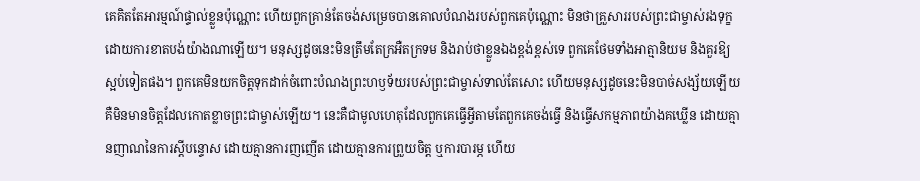គេគិតតែអារម្មណ៍ផ្ទាល់ខ្លួនប៉ុណ្ណោះ ហើយពួកគ្រាន់តែចង់សម្រេចបានគោលបំណងរបស់ពួកគេប៉ុណ្ណោះ មិនថាគ្រួសាររបស់ព្រះជាម្ចាស់រងទុក្ខដោយការខាតបង់យ៉ាងណាឡើយ។ មនុស្សដូចនេះមិនត្រឹមតែក្រអឺតក្រទម និងរាប់ថាខ្លួនឯងខ្ពង់ខ្ពស់ទេ ពួកគេថែមទាំងអាត្មានិយម និងគួរឱ្យស្អប់ទៀតផង។ ពួកគេមិនយកចិត្តទុកដាក់ចំពោះបំណងព្រះហឫទ័យរបស់ព្រះជាម្ចាស់ទាល់តែសោះ ហើយមនុស្សដូចនេះមិនបាច់សង្ស័យឡើយ គឺមិនមានចិត្តដែលកោតខ្លាចព្រះជាម្ចាស់ឡើយ។ នេះគឺជាមូលហេតុដែលពួកគេធ្វើអ្វីតាមតែពួកគេចង់ធ្វើ និងធ្វើសកម្មភាពយ៉ាងគឃ្លើន ដោយគ្មានញាណនៃការស្ដីបន្ទោស ដោយគ្មានការញញើត ដោយគ្មានការព្រួយចិត្ត ឬការបារម្ភ ហើយ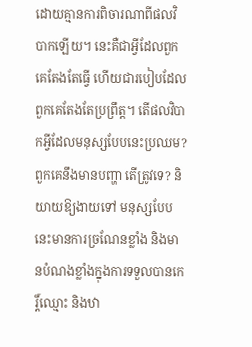ដោយគ្មានការពិចារណាពីផលវិបាកឡើយ។ នេះគឺជាអ្វីដែលពួកគេតែងតែធ្វើ ហើយជារបៀបដែលពួកគេតែងតែប្រព្រឹត្ត។ តើផលវិបាកអ្វីដែលមនុស្សបែបនេះប្រឈម? ពួកគេនឹងមានបញ្ហា តើត្រូវទេ? និយាយឱ្យងាយទៅ មនុស្សបែបនេះមានការច្រណែនខ្លាំង និងមានបំណងខ្លាំងក្នុងការទទួលបានកេរ្ដិ៍ឈ្មោះ និងឋា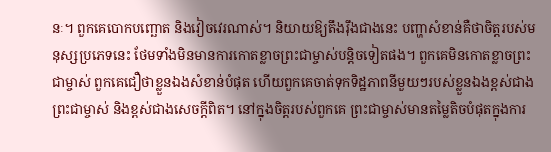នៈ។ ពួកគេបោកបញ្ឆោត និងវៀចវេរណាស់។ និយាយឱ្យតឹងរ៉ឹងជាងនេះ បញ្ហាសំខាន់គឺថាចិត្តរបស់មនុស្សប្រភេទនេះ ថែមទាំងមិនមានការកោតខ្លាចព្រះជាម្ចាស់បន្តិចទៀតផង។ ពួកគេមិនកោតខ្លាចព្រះជាម្ចាស់ ពួកគេជឿថាខ្លួនឯងសំខាន់បំផុត ហើយពួកគេចាត់ទុកទិដ្ឋភាពនីមួយៗរបស់ខ្លួនឯងខ្ពស់ជាងព្រះជាម្ចាស់ និងខ្ពស់ជាងសេចក្ដីពិត។ នៅក្នុងចិត្តរបស់ពួកគេ ព្រះជាម្ចាស់មានតម្លៃតិចបំផុតក្នុងការ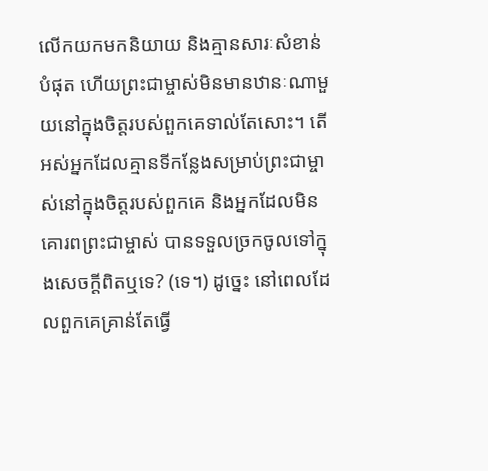លើកយកមកនិយាយ និងគ្មានសារៈសំខាន់បំផុត ហើយព្រះជាម្ចាស់មិនមានឋានៈណាមួយនៅក្នុងចិត្តរបស់ពួកគេទាល់តែសោះ។ តើអស់អ្នកដែលគ្មានទីកន្លែងសម្រាប់ព្រះជាម្ចាស់នៅក្នុងចិត្តរបស់ពួកគេ និងអ្នកដែលមិនគោរពព្រះជាម្ចាស់ បានទទួលច្រកចូលទៅក្នុងសេចក្ដីពិតឬទេ? (ទេ។) ដូច្នេះ នៅពេលដែលពួកគេគ្រាន់តែធ្វើ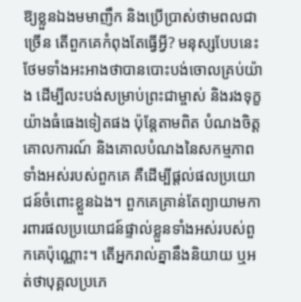ឱ្យខ្លួនឯងមមាញឹក និងប្រើប្រាស់ថាមពលជាច្រើន តើពួកគេកំពុងតែធ្វើអ្វី? មនុស្សបែបនេះថែមទាំងអះអាងថាបានបោះបង់ចោលគ្រប់យ៉ាង ដើម្បីលះបង់សម្រាប់ព្រះជាម្ចាស់ និងរងទុក្ខយ៉ាងធំធេងទៀតផង ប៉ុន្តែតាមពិត បំណងចិត្ត គោលការណ៍ និងគោលបំណងនៃសកម្មភាពទាំងអស់របស់ពួកគេ គឺដើម្បីផ្ដល់ផលប្រយោជន៍ចំពោះខ្លួនឯង។ ពួកគេគ្រាន់តែព្យាយាមការពារផលប្រយោជន៍ផ្ទាល់ខ្លួនទាំងអស់របស់ពួកគេប៉ុណ្ណោះ។ តើអ្នករាល់គ្នានឹងនិយាយ ឬអត់ថាបុគ្គលប្រភេ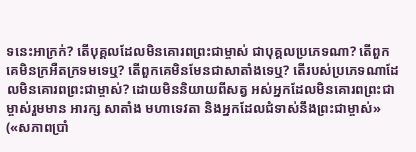ទនេះអាក្រក់? តើបុគ្គលដែលមិនគោរពព្រះជាម្ចាស់ ជាបុគ្គលប្រភេទណា? តើពួកគេមិនក្រអឺតក្រទមទេឬ? តើពួកគេមិនមែនជាសាតាំងទេឬ? តើរបស់ប្រភេទណាដែលមិនគោរពព្រះជាម្ចាស់? ដោយមិននិយាយពីសត្វ អស់អ្នកដែលមិនគោរពព្រះជាម្ចាស់រួមមាន អារក្ស សាតាំង មហាទេវតា និងអ្នកដែលជំទាស់នឹងព្រះជាម្ចាស់» («សភាពប្រាំ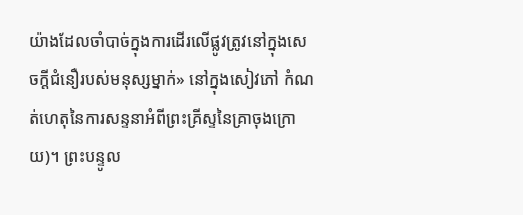យ៉ាងដែលចាំបាច់ក្នុងការដើរលើផ្លូវត្រូវនៅក្នុងសេចក្ដីជំនឿរបស់មនុស្សម្នាក់» នៅក្នុងសៀវភៅ កំណត់ហេតុនៃការសន្ទនាអំពីព្រះគ្រីស្ទនៃគ្រាចុងក្រោយ)។ ព្រះបន្ទូល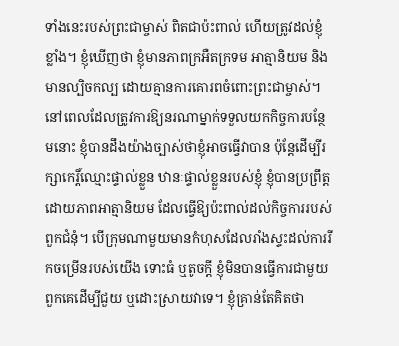ទាំងនេះរបស់ព្រះជាម្ចាស់ ពិតជាប៉ះពាល់ ហើយត្រូវដល់ខ្ញុំខ្លាំង។ ខ្ញុំឃើញថា ខ្ញុំមានភាពក្រអឺតក្រទម អាត្មានិយម និងមានល្បិចកល្ប ដោយគ្មានការគោរពចំពោះព្រះជាម្ចាស់។ នៅពេលដែលត្រូវការឱ្យនរណាម្នាក់ទទួលយកកិច្ចការបន្ថែមនោះ ខ្ញុំបានដឹងយ៉ាងច្បាស់ថាខ្ញុំអាចធ្វើវាបាន ប៉ុន្តែដើម្បីរក្សាកេរ្ដិ៍ឈ្មោះផ្ទាល់ខ្លួន ឋានៈផ្ទាល់ខ្លួនរបស់ខ្ញុំ ខ្ញុំបានប្រព្រឹត្តដោយភាពអាត្មានិយម ដែលធ្វើឱ្យប៉ះពាល់ដល់កិច្ចការរបស់ពួកជំនុំ។ បើក្រុមណាមួយមានកំហុសដែលរាំងស្ទះដល់ការរីកចម្រើនរបស់យើង ទោះធំ ឬតូចក្ដី ខ្ញុំមិនបានធ្វើការជាមួយពួកគេដើម្បីជួយ ឬដោះស្រាយវាទេ។ ខ្ញុំគ្រាន់តែគិតថា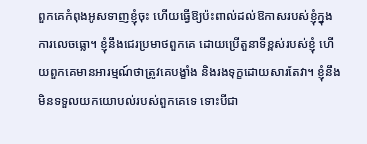ពួកគេកំពុងអូសទាញខ្ញុំចុះ ហើយធ្វើឱ្យប៉ះពាល់ដល់ឱកាសរបស់ខ្ញុំក្នុងការលេចធ្លោ។ ខ្ញុំនឹងជេរប្រមាថពួកគេ ដោយប្រើតួនាទីខ្ពស់របស់ខ្ញុំ ហើយពួកគេមានអារម្មណ៍ថាត្រូវគេបង្ខាំង និងរងទុក្ខដោយសារតែវា។ ខ្ញុំនឹងមិនទទួលយកយោបល់របស់ពួកគេទេ ទោះបីជា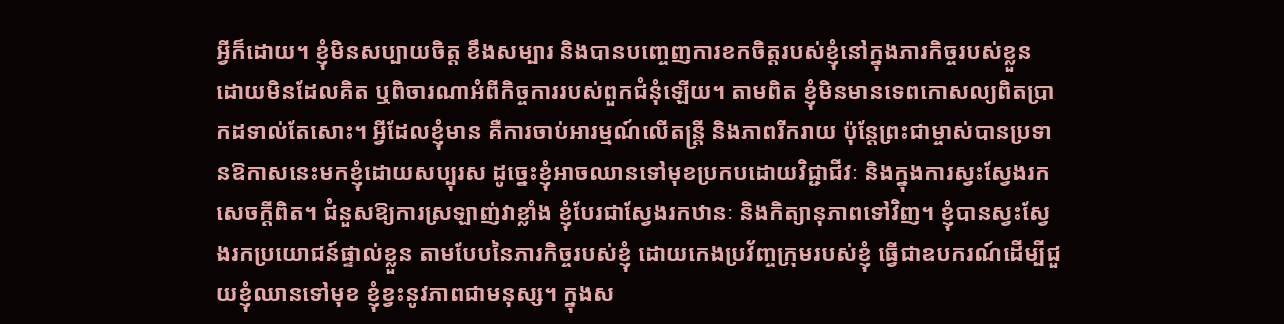អ្វីក៏ដោយ។ ខ្ញុំមិនសប្បាយចិត្ត ខឹងសម្បារ និងបានបញ្ចេញការខកចិត្តរបស់ខ្ញុំនៅក្នុងភារកិច្ចរបស់ខ្លួន ដោយមិនដែលគិត ឬពិចារណាអំពីកិច្ចការរបស់ពួកជំនុំឡើយ។ តាមពិត ខ្ញុំមិនមានទេពកោសល្យពិតប្រាកដទាល់តែសោះ។ អ្វីដែលខ្ញុំមាន គឺការចាប់អារម្មណ៍លើតន្ត្រី និងភាពរីករាយ ប៉ុន្តែព្រះជាម្ចាស់បានប្រទានឱកាសនេះមកខ្ញុំដោយសប្បុរស ដូច្នេះខ្ញុំអាចឈានទៅមុខប្រកបដោយវិជ្ជាជីវៈ និងក្នុងការស្វះស្វែងរកសេចក្ដីពិត។ ជំនួសឱ្យការស្រឡាញ់វាខ្លាំង ខ្ញុំបែរជាស្វែងរកឋានៈ និងកិត្យានុភាពទៅវិញ។ ខ្ញុំបានស្វះស្វែងរកប្រយោជន៍ផ្ទាល់ខ្លួន តាមបែបនៃភារកិច្ចរបស់ខ្ញុំ ដោយកេងប្រវ័ញ្ចក្រុមរបស់ខ្ញុំ ធ្វើជាឧបករណ៍ដើម្បីជួយខ្ញុំឈានទៅមុខ ខ្ញុំខ្វះនូវភាពជាមនុស្ស។ ក្នុងស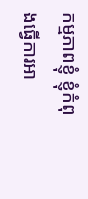កម្មភាពខ្ញុំ ខ្ញុំកំពុងធ្វើការអា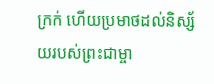ក្រក់ ហើយប្រមាថដល់និស្ស័យរបស់ព្រះជាម្ចា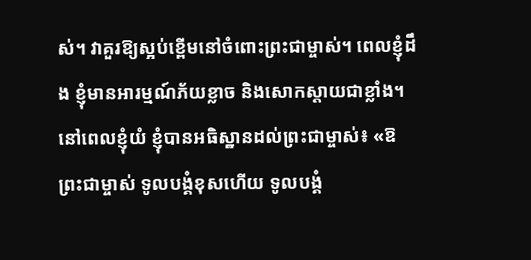ស់។ វាគួរឱ្យស្អប់ខ្ពើមនៅចំពោះព្រះជាម្ចាស់។ ពេលខ្ញុំដឹង ខ្ញុំមានអារម្មណ៍ភ័យខ្លាច និងសោកស្តាយជាខ្លាំង។ នៅពេលខ្ញុំយំ ខ្ញុំបានអធិស្ឋានដល់ព្រះជាម្ចាស់៖ «ឱព្រះជាម្ចាស់ ទូលបង្គំខុសហើយ ទូលបង្គំ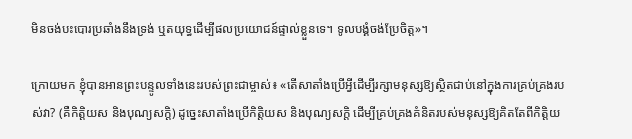មិនចង់បះបោរប្រឆាំងនឹងទ្រង់ ឬតយុទ្ធដើម្បីផលប្រយោជន៍ផ្ទាល់ខ្លួនទេ។ ទូលបង្គំចង់ប្រែចិត្ត»។

ក្រោយមក ខ្ញុំបានអានព្រះបន្ទូលទាំងនេះរបស់ព្រះជាម្ចាស់៖ «តើសាតាំងប្រើអ្វីដើម្បីរក្សាមនុស្សឱ្យស្ថិតជាប់នៅក្នុងការគ្រប់គ្រងរបស់វា? (គឺកិត្តិយស និងបុណ្យសក្តិ) ដូច្នេះសាតាំងប្រើកិត្តិយស និងបុណ្យសក្តិ ដើម្បីគ្រប់គ្រងគំនិតរបស់មនុស្សឱ្យគិតតែពីកិត្តិយ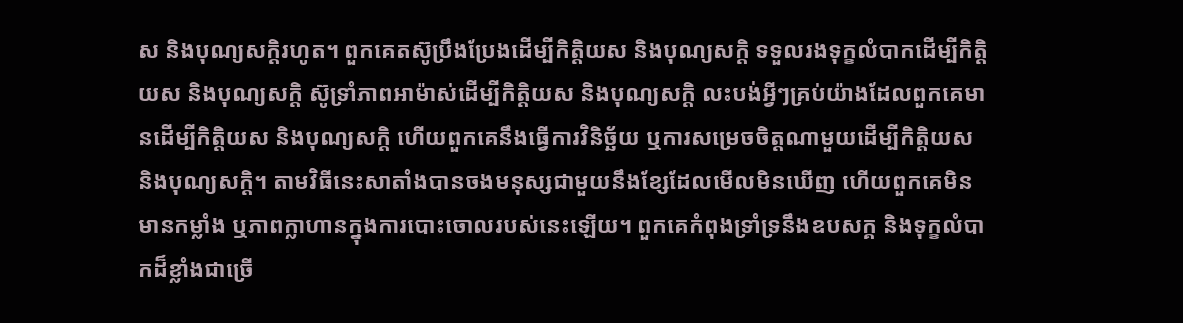ស និងបុណ្យសក្តិរហូត។ ពួកគេតស៊ូប្រឹងប្រែងដើម្បីកិត្តិយស និងបុណ្យសក្តិ ទទួលរងទុក្ខលំបាកដើម្បីកិត្តិយស និងបុណ្យសក្តិ ស៊ូទ្រាំភាពអាម៉ាស់ដើម្បីកិត្តិយស និងបុណ្យសក្តិ លះបង់អ្វីៗគ្រប់យ៉ាងដែលពួកគេមានដើម្បីកិត្តិយស និងបុណ្យសក្តិ ហើយពួកគេនឹងធ្វើការវិនិច្ឆ័យ ឬការសម្រេចចិត្តណាមួយដើម្បីកិត្តិយស និងបុណ្យសក្តិ។ តាមវិធីនេះសាតាំងបានចងមនុស្សជាមួយនឹងខ្សែដែលមើលមិនឃើញ ហើយពួកគេមិនមានកម្លាំង ឬភាពក្លាហានក្នុងការបោះចោលរបស់នេះឡើយ។ ពួកគេកំពុងទ្រាំទ្រនឹងឧបសក្គ និងទុក្ខលំបាកដ៏ខ្លាំងជាច្រើ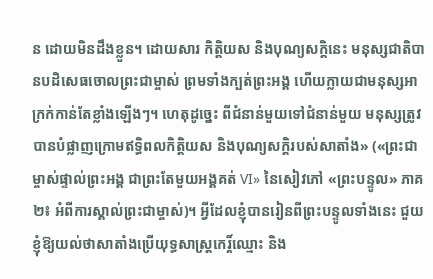ន ដោយមិនដឹងខ្លួន។ ដោយសារ កិត្តិយស និងបុណ្យសក្តិនេះ មនុស្សជាតិបានបដិសេធចោលព្រះជាម្ចាស់ ព្រមទាំងក្បត់ព្រះអង្គ ហើយក្លាយជាមនុស្សអាក្រក់កាន់តែខ្លាំងឡើងៗ។ ហេតុដូច្នេះ ពីជំនាន់មួយទៅជំនាន់មួយ មនុស្សត្រូវបានបំផ្លាញក្រោមឥទ្ធិពលកិត្តិយស និងបុណ្យសក្តិរបស់សាតាំង» («ព្រះជាម្ចាស់ផ្ទាល់ព្រះអង្គ ជាព្រះតែមួយអង្គគត់ VI» នៃសៀវភៅ «ព្រះបន្ទូល» ភាគ២៖ អំពីការស្គាល់ព្រះជាម្ចាស់)។ អ្វីដែលខ្ញុំបានរៀនពីព្រះបន្ទូលទាំងនេះ ជួយខ្ញុំឱ្យយល់ថាសាតាំងប្រើយុទ្ធសាស្រ្តកេរ្ដិ៍ឈ្មោះ និង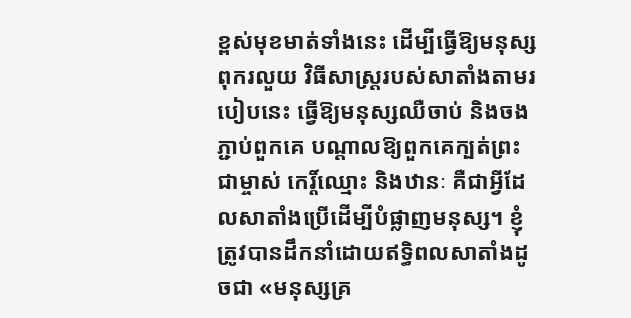ខ្ពស់មុខមាត់ទាំងនេះ ដើម្បីធ្វើឱ្យមនុស្សពុករលួយ វិធីសាស្រ្តរបស់សាតាំងតាមរបៀបនេះ ធ្វើឱ្យមនុស្សឈឺចាប់ និងចងភ្ជាប់ពួកគេ បណ្តាលឱ្យពួកគេក្បត់ព្រះជាម្ចាស់ កេរ្ដិ៍ឈ្មោះ និងឋានៈ គឺជាអ្វីដែលសាតាំងប្រើដើម្បីបំផ្លាញមនុស្ស។ ខ្ញុំត្រូវបានដឹកនាំដោយឥទ្ធិពលសាតាំងដូចជា «មនុស្សគ្រ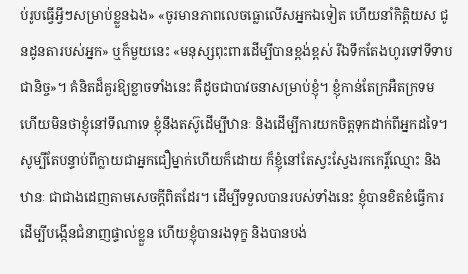ប់រូបធ្វើអ្វីៗសម្រាប់ខ្លួនឯង» «ចូរមានភាពលេចធ្លោលើសអ្នកឯទៀត ហើយនាំកិត្តិយស ជូនដូនតារបស់អ្នក» ឬក៏មួយនេះ «មនុស្សពុះពារដើម្បីបានខ្ពង់ខ្ពស់ រីឯទឹកតែងហូរទៅទីទាបជានិច្ច»។ គំនិតដ៏គួរឱ្យខ្លាចទាំងនេះ គឺដូចជាបាវចនាសម្រាប់ខ្ញុំ។ ខ្ញុំកាន់តែក្រអឺតក្រទម ហើយមិនថាខ្ញុំនៅទីណាទេ ខ្ញុំនឹងតស៊ូដើម្បីឋានៈ និងដើម្បីការយកចិត្តទុកដាក់ពីអ្នកដទៃ។ សូម្បីតែបន្ទាប់ពីក្លាយជាអ្នកជឿម្នាក់ហើយក៏ដោយ ក៏ខ្ញុំនៅតែស្វះស្វែងរកកេរ្ដិ៍ឈ្មោះ និងឋានៈ ជាជាងដេញតាមសេចក្ដីពិតដែរ។ ដើម្បីទទួលបានរបស់ទាំងនេះ ខ្ញុំបានខិតខំធ្វើការដើម្បីបង្កើនជំនាញផ្ទាល់ខ្លួន ហើយខ្ញុំបានរងទុក្ខ និងបានបង់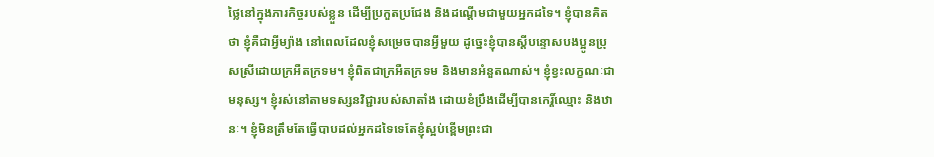ថ្លៃនៅក្នុងភារកិច្ចរបស់ខ្លួន ដើម្បីប្រកួតប្រជែង និងដណ្ដើមជាមួយអ្នកដទៃ។ ខ្ញុំបានគិតថា ខ្ញុំគឺជាអ្វីម្យ៉ាង នៅពេលដែលខ្ញុំសម្រេចបានអ្វីមួយ ដូច្នេះខ្ញុំបានស្ដីបន្ទោសបងប្អូនប្រុសស្រីដោយក្រអឺតក្រទម។ ខ្ញុំពិតជាក្រអឺតក្រទម និងមានអំនួតណាស់។ ខ្ញុំខ្វះលក្ខណៈជាមនុស្ស។ ខ្ញុំរស់នៅតាមទស្សនវិជ្ជារបស់សាតាំង ដោយខំប្រឹងដើម្បីបានកេរ្តិ៍ឈ្មោះ និងឋានៈ។ ខ្ញុំមិនត្រឹមតែធ្វើបាបដល់អ្នកដទៃទេតែខ្ញុំស្អប់ខ្ពើមព្រះជា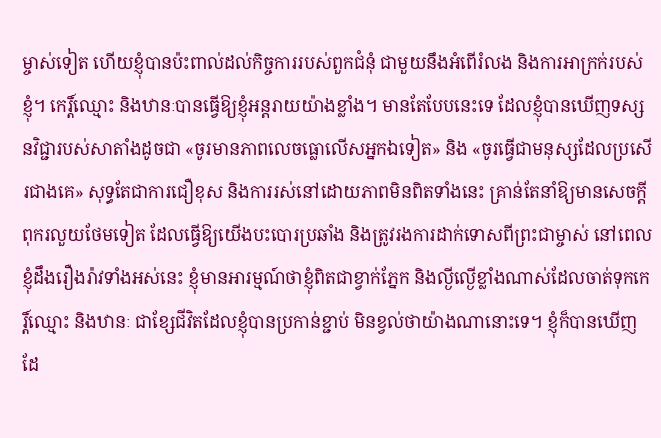ម្ចាស់ទៀត ហើយខ្ញុំបានប៉ះពាល់ដល់កិច្ចការរបស់ពួកជំនុំ ជាមួយនឹងអំពើរំលង និងការអាក្រក់របស់ខ្ញុំ។ កេរ្ដិ៍ឈ្មោះ និងឋានៈបានធ្វើឱ្យខ្ញុំអន្តរាយយ៉ាងខ្លាំង។ មានតែបែបនេះទេ ដែលខ្ញុំបានឃើញទស្សនវិជ្ជារបស់សាតាំងដូចជា «ចូរមានភាពលេចធ្លោលើសអ្នកឯទៀត» និង «ចូរធ្វើជាមនុស្សដែលប្រសើរជាងគេ» សុទ្ធតែជាការជឿខុស និងការរស់នៅដោយភាពមិនពិតទាំងនេះ គ្រាន់តែនាំឱ្យមានសេចក្ដីពុករលួយថែមទៀត ដែលធ្វើឱ្យយើងបះបោរប្រឆាំង និងត្រូវរងការដាក់ទោសពីព្រះជាម្ចាស់ នៅពេលខ្ញុំដឹងរឿងរ៉ាវទាំងអស់នេះ ខ្ញុំមានអារម្មណ៍ថាខ្ញុំពិតជាខ្វាក់ភ្នែក និងល្ងីល្ងើខ្លាំងណាស់ដែលចាត់ទុកកេរ្ដិ៍ឈ្មោះ និងឋានៈ ជាខ្សែជីវិតដែលខ្ញុំបានប្រកាន់ខ្ជាប់ មិនខ្វល់ថាយ៉ាងណានោះទេ។ ខ្ញុំក៏បានឃើញដែ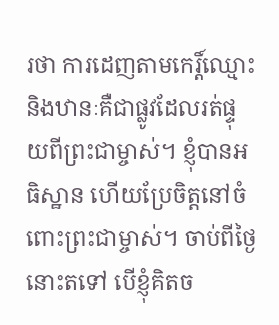រថា ការដេញតាមកេរ្ដិ៍ឈ្មោះ និងឋានៈគឺជាផ្លូវដែលរត់ផ្ទុយពីព្រះជាម្ចាស់។ ខ្ញុំបានអធិស្ឋាន ហើយប្រែចិត្តនៅចំពោះព្រះជាម្ចាស់។ ចាប់ពីថ្ងៃនោះតទៅ បើខ្ញុំគិតច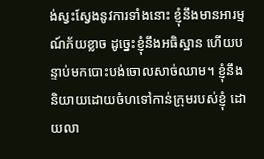ង់ស្វះស្វែងនូវការទាំងនោះ ខ្ញុំនឹងមានអារម្មណ៍ភ័យខ្លាច ដូច្នេះខ្ញុំនឹងអធិស្ឋាន ហើយបន្ទាប់មកបោះបង់ចោលសាច់ឈាម។ ខ្ញុំនឹងនិយាយដោយចំហទៅកាន់ក្រុមរបស់ខ្ញុំ ដោយលា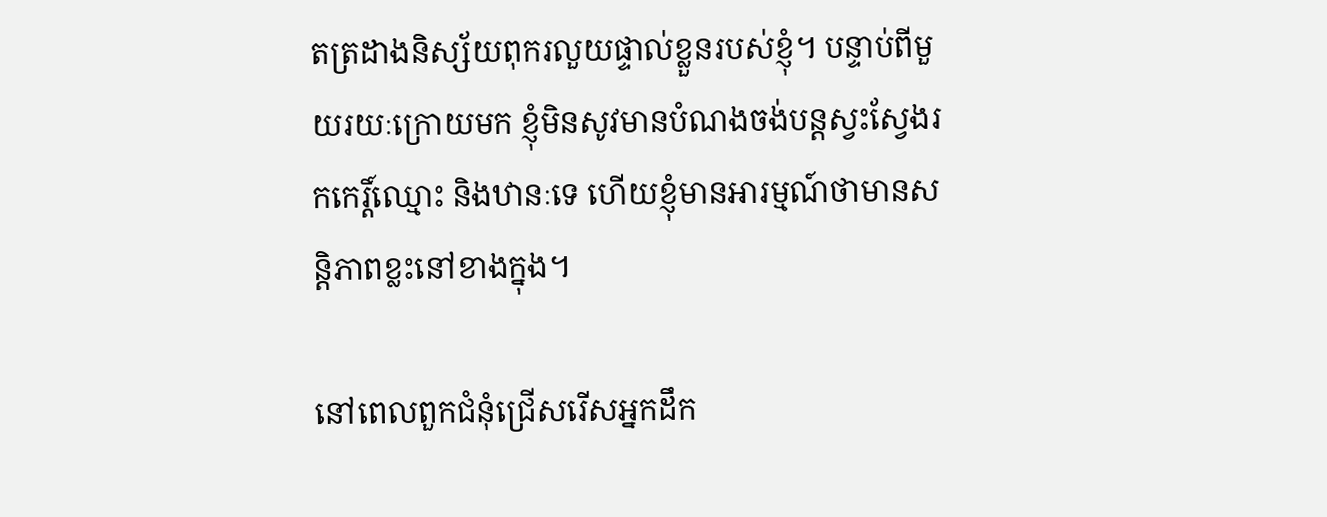តត្រដាងនិស្ស័យពុករលួយផ្ទាល់ខ្លួនរបស់ខ្ញុំ។ បន្ទាប់ពីមួយរយៈក្រោយមក ខ្ញុំមិនសូវមានបំណងចង់បន្តស្វះស្វែងរកកេរ្ដិ៍ឈ្មោះ និងឋានៈទេ ហើយខ្ញុំមានអារម្មណ៍ថាមានសន្តិភាពខ្លះនៅខាងក្នុង។

នៅពេលពួកជំនុំជ្រើសរើសអ្នកដឹក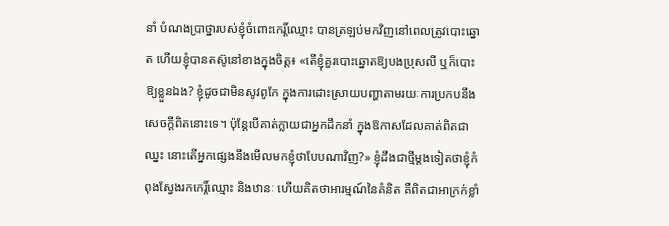នាំ បំណងប្រាថ្នារបស់ខ្ញុំចំពោះកេរ្ដិ៍ឈ្មោះ បានត្រឡប់មកវិញនៅពេលត្រូវបោះឆ្នោត ហើយខ្ញុំបានតស៊ូនៅខាងក្នុងចិត្ត៖ «តើខ្ញុំគួរបោះឆ្នោតឱ្យបងប្រុសលី ឬក៏បោះឱ្យខ្លួនឯង? ខ្ញុំដូចជាមិនសូវពូកែ ក្នុងការដោះស្រាយបញ្ហាតាមរយៈការប្រកបនឹងសេចក្ដីពិតនោះទេ។ ប៉ុន្តែបើគាត់ក្លាយជាអ្នកដឹកនាំ ក្នុងឱកាសដែលគាត់ពិតជាឈ្នះ នោះតើអ្នកផ្សេងនឹងមើលមកខ្ញុំថាបែបណាវិញ?» ខ្ញុំដឹងជាថ្មីម្តងទៀតថាខ្ញុំកំពុងស្វែងរកកេរ្ដិ៍ឈ្មោះ និងឋានៈ ហើយគិតថាអារម្មណ៍នៃគំនិត គឺពិតជាអាក្រក់ខ្លាំ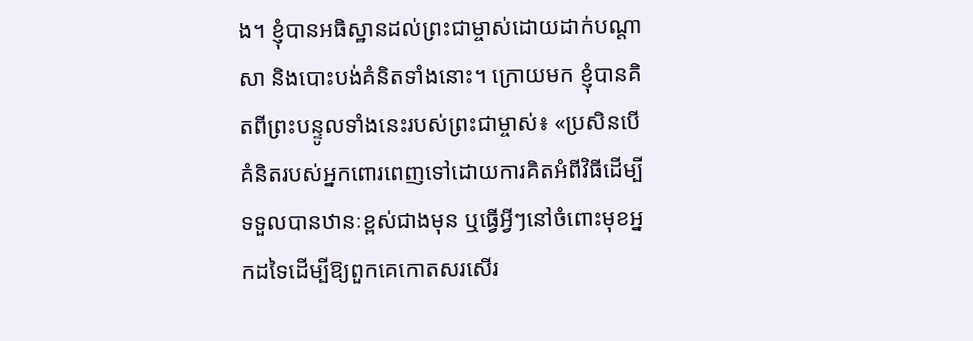ង។ ខ្ញុំបានអធិស្ឋានដល់ព្រះជាម្ចាស់ដោយដាក់បណ្តាសា និងបោះបង់គំនិតទាំងនោះ។ ក្រោយមក ខ្ញុំបានគិតពីព្រះបន្ទូលទាំងនេះរបស់ព្រះជាម្ចាស់៖ «ប្រសិនបើគំនិតរបស់អ្នកពោរពេញទៅដោយការគិតអំពីវិធីដើម្បីទទួលបានឋានៈខ្ពស់ជាងមុន ឬធ្វើអ្វីៗនៅចំពោះមុខអ្នកដទៃដើម្បីឱ្យពួកគេកោតសរសើរ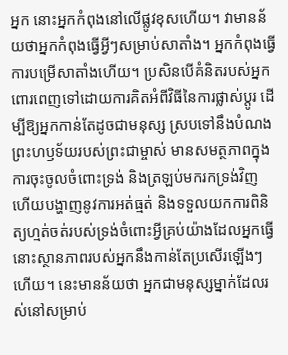អ្នក នោះអ្នកកំពុងនៅលើផ្លូវខុសហើយ។ វាមានន័យថាអ្នកកំពុងធ្វើអ្វីៗសម្រាប់សាតាំង។ អ្នកកំពុងធ្វើការបម្រើសាតាំងហើយ។ ប្រសិនបើគំនិតរបស់អ្នកពោរពេញទៅដោយការគិតអំពីវិធីនៃការផ្លាស់ប្តូរ ដើម្បីឱ្យអ្នកកាន់តែដូចជាមនុស្ស ស្របទៅនឹងបំណងព្រះហឫទ័យរបស់ព្រះជាម្ចាស់ មានសមត្ថភាពក្នុងការចុះចូលចំពោះទ្រង់ និងត្រឡប់មករកទ្រង់វិញ ហើយបង្ហាញនូវការអត់ធ្មត់ និងទទួលយកការពិនិត្យហ្មត់ចត់របស់ទ្រង់ចំពោះអ្វីគ្រប់យ៉ាងដែលអ្នកធ្វើ នោះស្ថានភាពរបស់អ្នកនឹងកាន់តែប្រសើរឡើងៗហើយ។ នេះមានន័យថា អ្នកជាមនុស្សម្នាក់ដែលរស់នៅសម្រាប់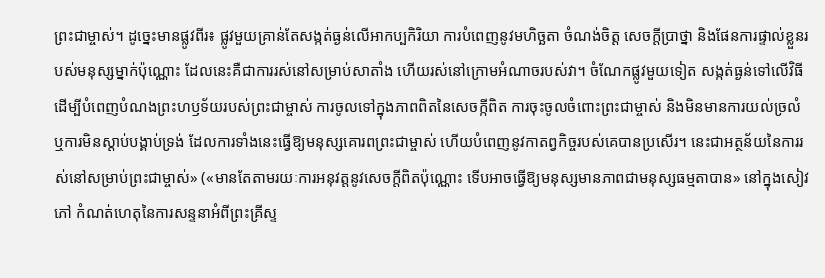ព្រះជាម្ចាស់។ ដូច្នេះមានផ្លូវពីរ៖ ផ្លូវមួយគ្រាន់តែសង្កត់ធ្ងន់លើអាកប្បកិរិយា ការបំពេញនូវមហិច្ឆតា ចំណង់ចិត្ត សេចក្ដីប្រាថ្នា និងផែនការផ្ទាល់ខ្លួនរបស់មនុស្សម្នាក់ប៉ុណ្ណោះ ដែលនេះគឺជាការរស់នៅសម្រាប់សាតាំង ហើយរស់នៅក្រោមអំណាចរបស់វា។ ចំណែកផ្លូវមួយទៀត សង្កត់ធ្ងន់ទៅលើវិធីដើម្បីបំពេញបំណងព្រះហឫទ័យរបស់ព្រះជាម្ចាស់ ការចូលទៅក្នុងភាពពិតនៃសេចក្កីពិត ការចុះចូលចំពោះព្រះជាម្ចាស់ និងមិនមានការយល់ច្រលំ ឬការមិនស្តាប់បង្គាប់ទ្រង់ ដែលការទាំងនេះធ្វើឱ្យមនុស្សគោរពព្រះជាម្ចាស់ ហើយបំពេញនូវកាតព្វកិច្ចរបស់គេបានប្រសើរ។ នេះជាអត្ថន័យនៃការរស់នៅសម្រាប់ព្រះជាម្ចាស់» («មានតែតាមរយៈការអនុវត្តនូវសេចក្តីពិតប៉ុណ្ណោះ ទើបអាចធ្វើឱ្យមនុស្សមានភាពជាមនុស្សធម្មតាបាន» នៅក្នុងសៀវភៅ កំណត់ហេតុនៃការសន្ទនាអំពីព្រះគ្រីស្ទ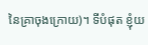នៃគ្រាចុងក្រោយ)។ ទីបំផុត ខ្ញុំយ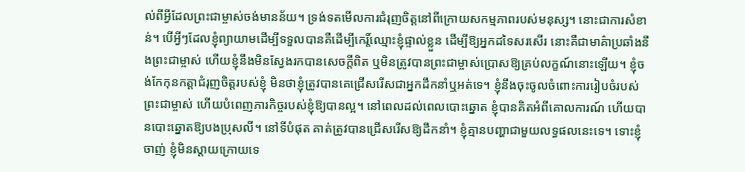ល់ពីអ្វីដែលព្រះជាម្ចាស់ចង់មានន័យ។ ទ្រង់ទតមើលការជំរុញចិត្តនៅពីក្រោយសកម្មភាពរបស់មនុស្ស។ នោះជាការសំខាន់។ បើអ្វីៗដែលខ្ញុំព្យាយាមដើម្បីទទួលបានគឺដើម្បីកេរ្ដិ៍ឈ្មោះខ្ញុំផ្ទាល់ខ្លួន ដើម្បីឱ្យអ្នកដទៃសរសើរ នោះគឺជាមាគ៌ាប្រឆាំងនឹងព្រះជាម្ចាស់ ហើយខ្ញុំនឹងមិនស្វែងរកបានសេចក្ដីពិត ឬមិនត្រូវបានព្រះជាម្ចាស់ប្រោសឱ្យគ្រប់លក្ខណ៍នោះឡើយ។ ខ្ញុំចង់កែកុនកត្តាជំរុញចិត្តរបស់ខ្ញុំ មិនថាខ្ញុំត្រូវបានគេជ្រើសរើសជាអ្នកដឹកនាំឬអត់ទេ។ ខ្ញុំនឹងចុះចូលចំពោះការរៀបចំរបស់ព្រះជាម្ចាស់ ហើយបំពេញភារកិច្ចរបស់ខ្ញុំឱ្យបានល្អ។ នៅពេលដល់ពេលបោះឆ្នោត ខ្ញុំបានគិតអំពីគោលការណ៍ ហើយបានបោះឆ្នោតឱ្យបងប្រុសលី។ នៅទីបំផុត គាត់ត្រូវបានជ្រើសរើសឱ្យដឹកនាំ។ ខ្ញុំគ្មានបញ្ហាជាមួយលទ្ធផលនេះទេ។ ទោះខ្ញុំចាញ់ ខ្ញុំមិនស្តាយក្រោយទេ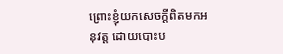ព្រោះខ្ញុំយកសេចក្ដីពិតមកអនុវត្ត ដោយបោះប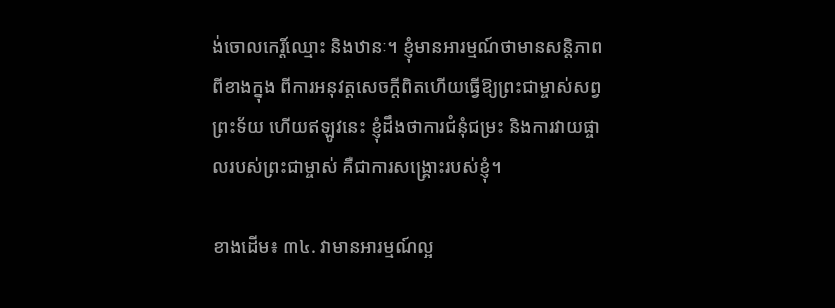ង់ចោលកេរ្ដិ៍ឈ្មោះ និងឋានៈ។ ខ្ញុំមានអារម្មណ៍ថាមានសន្ដិភាពពីខាងក្នុង ពីការអនុវត្តសេចក្ដីពិតហើយធ្វើឱ្យព្រះជាម្ចាស់សព្វព្រះទ័យ ហើយឥឡូវនេះ ខ្ញុំដឹងថាការជំនុំជម្រះ និងការវាយផ្ចាលរបស់ព្រះជាម្ចាស់ គឺជាការសង្គ្រោះរបស់ខ្ញុំ។

ខាងដើម៖ ៣៤. វាមានអារម្មណ៍ល្អ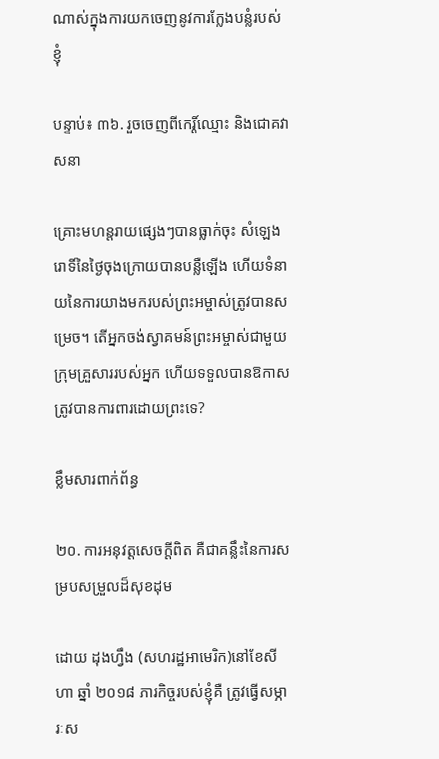ណាស់ក្នុងការយកចេញនូវការក្លែងបន្លំរបស់ខ្ញុំ

បន្ទាប់៖ ៣៦. រួចចេញពីកេរ្ដិ៍ឈ្មោះ និងជោគវាសនា

គ្រោះមហន្តរាយផ្សេងៗបានធ្លាក់ចុះ សំឡេងរោទិ៍នៃថ្ងៃចុងក្រោយបានបន្លឺឡើង ហើយទំនាយនៃការយាងមករបស់ព្រះអម្ចាស់ត្រូវបានសម្រេច។ តើអ្នកចង់ស្វាគមន៍ព្រះអម្ចាស់ជាមួយក្រុមគ្រួសាររបស់អ្នក ហើយទទួលបានឱកាសត្រូវបានការពារដោយព្រះទេ?

ខ្លឹមសារពាក់ព័ន្ធ

២០. ការអនុវត្តសេចក្ដីពិត គឺជាគន្លឹះនៃការសម្របសម្រួលដ៏សុខដុម

ដោយ ដុងហ្វឹង (សហរដ្ឋអាមេរិក)នៅខែសីហា ឆ្នាំ ២០១៨ ភារកិច្ចរបស់ខ្ញុំគឺ ត្រូវធ្វើសម្ភារៈស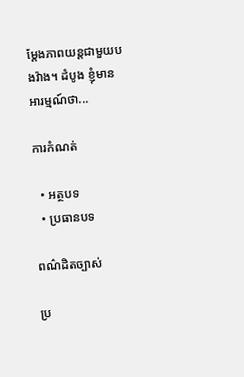ម្ដែងភាពយន្តជាមួយបងវ៉ាង។ ដំបូង ខ្ញុំមានអារម្មណ៍ថា...

ការកំណត់

  • អត្ថបទ
  • ប្រធានបទ

ពណ៌ដិតច្បាស់

ប្រ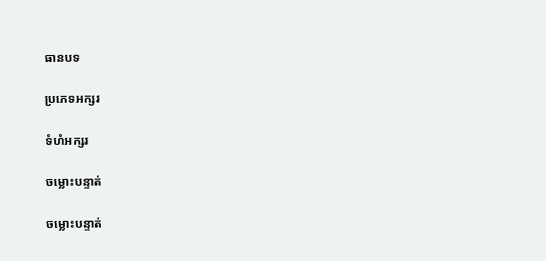ធានបទ

ប្រភេទអក្សរ

ទំហំអក្សរ

ចម្លោះបន្ទាត់

ចម្លោះបន្ទាត់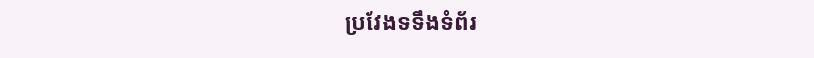ប្រវែងទទឹងទំព័រ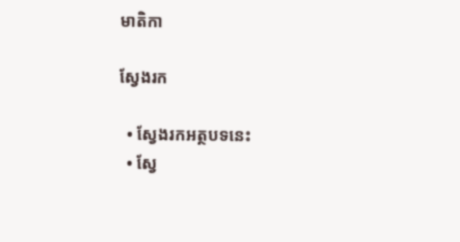មាតិកា

ស្វែងរក

  • ស្វែងរកអត្ថបទនេះ
  • ស្វែ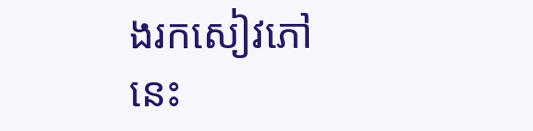ងរកសៀវភៅនេះ